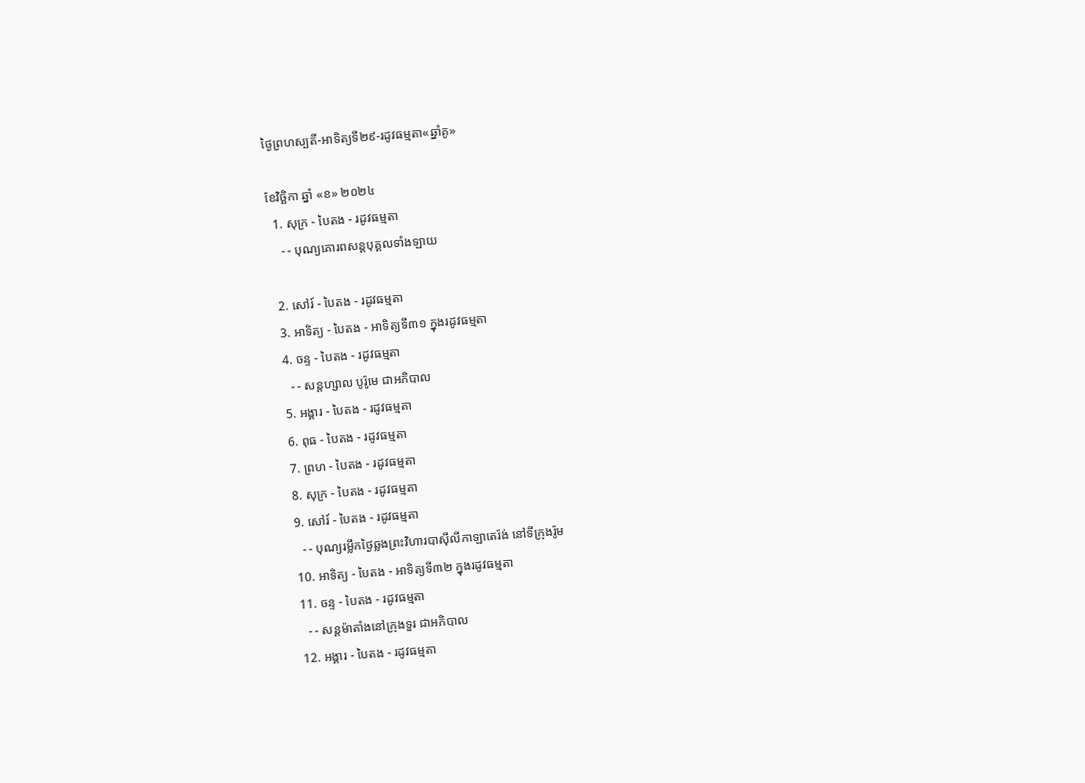ថ្ងៃព្រហស្បតិ៍-អាទិត្យទី២៩-រដូវធម្មតា«ឆ្នាំគូ»

ខែវិច្ឆិកា ឆ្នាំ «ខ» ២០២៤
  1. សុក្រ - បៃតង - រដូវធម្មតា
    - - បុណ្យគោរពសន្ដបុគ្គលទាំងឡាយ

  2. សៅរ៍ - បៃតង - រដូវធម្មតា
  3. អាទិត្យ - បៃតង - អាទិត្យទី៣១ ក្នុងរដូវធម្មតា
  4. ចន្ទ - បៃតង - រដូវធម្មតា
    - - សន្ដហ្សាល បូរ៉ូមេ ជាអភិបាល
  5. អង្គារ - បៃតង - រដូវធម្មតា
  6. ពុធ - បៃតង - រដូវធម្មតា
  7. ព្រហ - បៃតង - រដូវធម្មតា
  8. សុក្រ - បៃតង - រដូវធម្មតា
  9. សៅរ៍ - បៃតង - រដូវធម្មតា
    - - បុណ្យរម្លឹកថ្ងៃឆ្លងព្រះវិហារបាស៊ីលីកាឡាតេរ៉ង់ នៅទីក្រុងរ៉ូម
  10. អាទិត្យ - បៃតង - អាទិត្យទី៣២ ក្នុងរដូវធម្មតា
  11. ចន្ទ - បៃតង - រដូវធម្មតា
    - - សន្ដម៉ាតាំងនៅក្រុងទួរ ជាអភិបាល
  12. អង្គារ - បៃតង - រដូវធម្មតា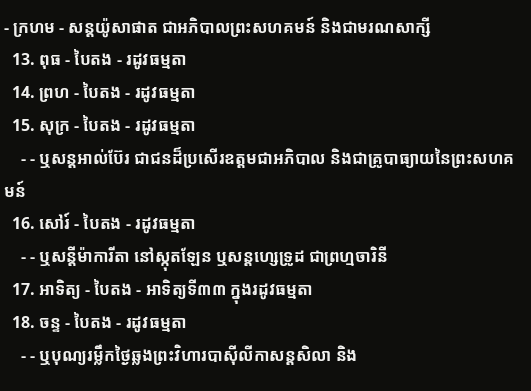- ក្រហម - សន្ដយ៉ូសាផាត ជាអភិបាលព្រះសហគមន៍ និងជាមរណសាក្សី
  13. ពុធ - បៃតង - រដូវធម្មតា
  14. ព្រហ - បៃតង - រដូវធម្មតា
  15. សុក្រ - បៃតង - រដូវធម្មតា
    - - ឬសន្ដអាល់ប៊ែរ ជាជនដ៏ប្រសើរឧត្ដមជាអភិបាល និងជាគ្រូបាធ្យាយនៃព្រះសហគមន៍
  16. សៅរ៍ - បៃតង - រដូវធម្មតា
    - - ឬសន្ដីម៉ាការីតា នៅស្កុតឡែន ឬសន្ដហ្សេទ្រូដ ជាព្រហ្មចារិនី
  17. អាទិត្យ - បៃតង - អាទិត្យទី៣៣ ក្នុងរដូវធម្មតា
  18. ចន្ទ - បៃតង - រដូវធម្មតា
    - - ឬបុណ្យរម្លឹកថ្ងៃឆ្លងព្រះវិហារបាស៊ីលីកាសន្ដសិលា និង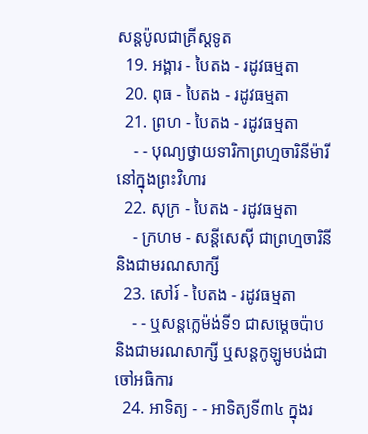សន្ដប៉ូលជាគ្រីស្ដទូត
  19. អង្គារ - បៃតង - រដូវធម្មតា
  20. ពុធ - បៃតង - រដូវធម្មតា
  21. ព្រហ - បៃតង - រដូវធម្មតា
    - - បុណ្យថ្វាយទារិកាព្រហ្មចារិនីម៉ារីនៅក្នុងព្រះវិហារ
  22. សុក្រ - បៃតង - រដូវធម្មតា
    - ក្រហម - សន្ដីសេស៊ី ជាព្រហ្មចារិនី និងជាមរណសាក្សី
  23. សៅរ៍ - បៃតង - រដូវធម្មតា
    - - ឬសន្ដក្លេម៉ង់ទី១ ជាសម្ដេចប៉ាប និងជាមរណសាក្សី ឬសន្ដកូឡូមបង់ជាចៅអធិការ
  24. អាទិត្យ - - អាទិត្យទី៣៤ ក្នុងរ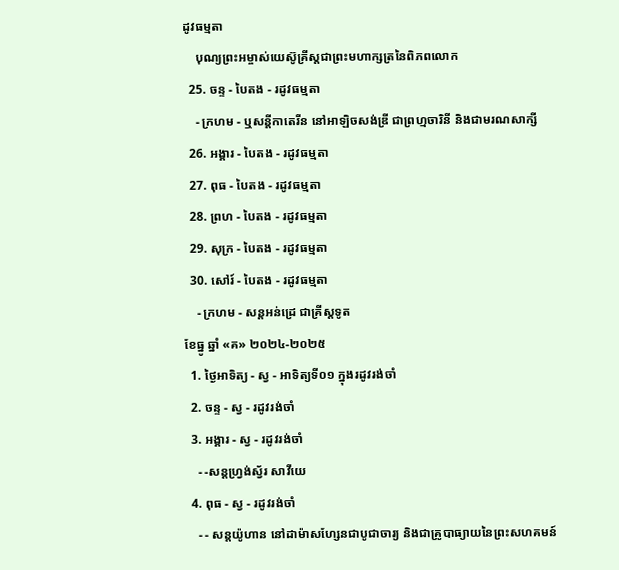ដូវធម្មតា
    បុណ្យព្រះអម្ចាស់យេស៊ូគ្រីស្ដជាព្រះមហាក្សត្រនៃពិភពលោក
  25. ចន្ទ - បៃតង - រដូវធម្មតា
    - ក្រហម - ឬសន្ដីកាតេរីន នៅអាឡិចសង់ឌ្រី ជាព្រហ្មចារិនី និងជាមរណសាក្សី
  26. អង្គារ - បៃតង - រដូវធម្មតា
  27. ពុធ - បៃតង - រដូវធម្មតា
  28. ព្រហ - បៃតង - រដូវធម្មតា
  29. សុក្រ - បៃតង - រដូវធម្មតា
  30. សៅរ៍ - បៃតង - រដូវធម្មតា
    - ក្រហម - សន្ដអន់ដ្រេ ជាគ្រីស្ដទូត
ខែធ្នូ ឆ្នាំ «គ» ២០២៤-២០២៥
  1. ថ្ងៃអាទិត្យ - ស្វ - អាទិត្យទី០១ ក្នុងរដូវរង់ចាំ
  2. ចន្ទ - ស្វ - រដូវរង់ចាំ
  3. អង្គារ - ស្វ - រដូវរង់ចាំ
    - -សន្ដហ្វ្រង់ស្វ័រ សាវីយេ
  4. ពុធ - ស្វ - រដូវរង់ចាំ
    - - សន្ដយ៉ូហាន នៅដាម៉ាសហ្សែនជាបូជាចារ្យ និងជាគ្រូបាធ្យាយនៃព្រះសហគមន៍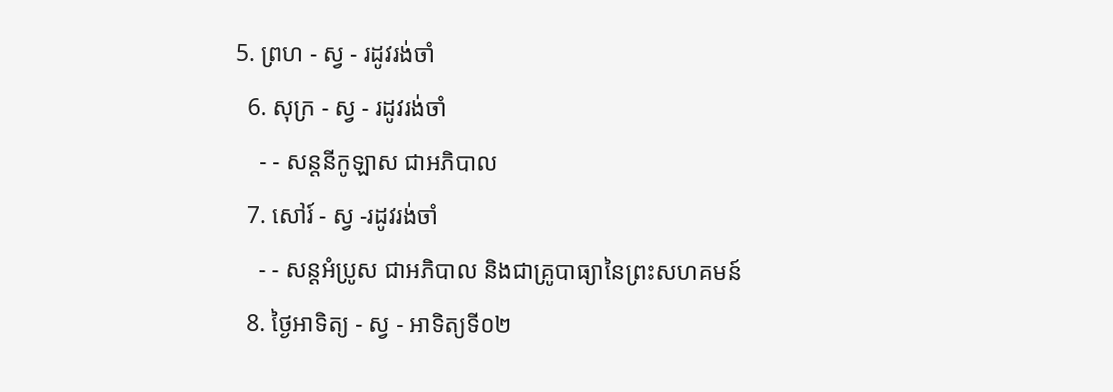5. ព្រហ - ស្វ - រដូវរង់ចាំ
  6. សុក្រ - ស្វ - រដូវរង់ចាំ
    - - សន្ដនីកូឡាស ជាអភិបាល
  7. សៅរ៍ - ស្វ -រដូវរង់ចាំ
    - - សន្ដអំប្រូស ជាអភិបាល និងជាគ្រូបាធ្យានៃព្រះសហគមន៍
  8. ថ្ងៃអាទិត្យ - ស្វ - អាទិត្យទី០២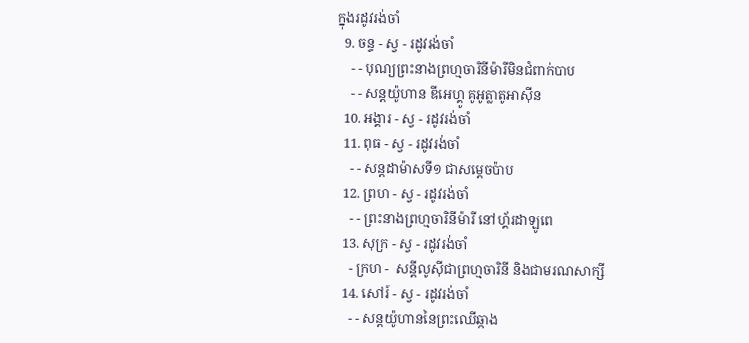ក្នុងរដូវរង់ចាំ
  9. ចន្ទ - ស្វ - រដូវរង់ចាំ
    - - បុណ្យព្រះនាងព្រហ្មចារិនីម៉ារីមិនជំពាក់បាប
    - - សន្ដយ៉ូហាន ឌីអេហ្គូ គូអូត្លាតូអាស៊ីន
  10. អង្គារ - ស្វ - រដូវរង់ចាំ
  11. ពុធ - ស្វ - រដូវរង់ចាំ
    - - សន្ដដាម៉ាសទី១ ជាសម្ដេចប៉ាប
  12. ព្រហ - ស្វ - រដូវរង់ចាំ
    - - ព្រះនាងព្រហ្មចារិនីម៉ារី នៅហ្គ័រដាឡូពេ
  13. សុក្រ - ស្វ - រដូវរង់ចាំ
    - ក្រហ -  សន្ដីលូស៊ីជាព្រហ្មចារិនី និងជាមរណសាក្សី
  14. សៅរ៍ - ស្វ - រដូវរង់ចាំ
    - - សន្ដយ៉ូហាននៃព្រះឈើឆ្កាង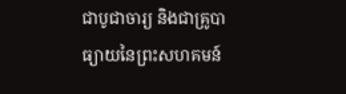ជាបូជាចារ្យ និងជាគ្រូបាធ្យាយនៃព្រះសហគមន៍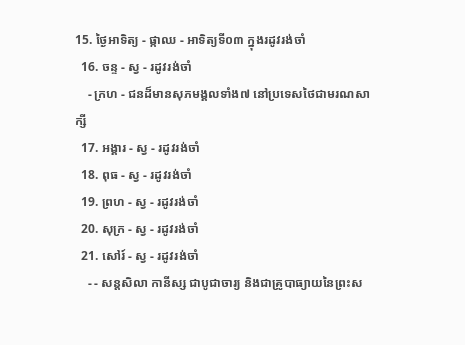15. ថ្ងៃអាទិត្យ - ផ្កាឈ - អាទិត្យទី០៣ ក្នុងរដូវរង់ចាំ
  16. ចន្ទ - ស្វ - រដូវរង់ចាំ
    - ក្រហ - ជនដ៏មានសុភមង្គលទាំង៧ នៅប្រទេសថៃជាមរណសាក្សី
  17. អង្គារ - ស្វ - រដូវរង់ចាំ
  18. ពុធ - ស្វ - រដូវរង់ចាំ
  19. ព្រហ - ស្វ - រដូវរង់ចាំ
  20. សុក្រ - ស្វ - រដូវរង់ចាំ
  21. សៅរ៍ - ស្វ - រដូវរង់ចាំ
    - - សន្ដសិលា កានីស្ស ជាបូជាចារ្យ និងជាគ្រូបាធ្យាយនៃព្រះស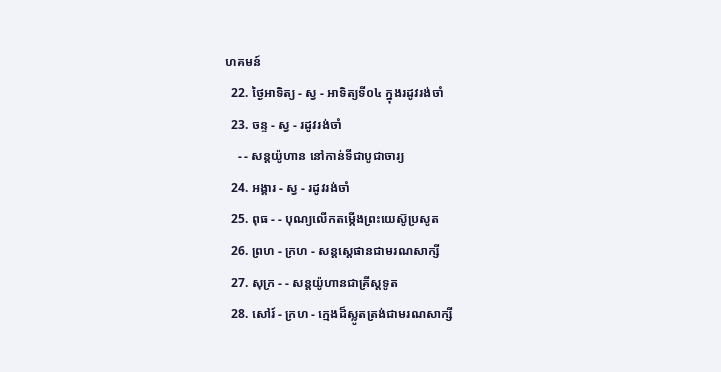ហគមន៍
  22. ថ្ងៃអាទិត្យ - ស្វ - អាទិត្យទី០៤ ក្នុងរដូវរង់ចាំ
  23. ចន្ទ - ស្វ - រដូវរង់ចាំ
    - - សន្ដយ៉ូហាន នៅកាន់ទីជាបូជាចារ្យ
  24. អង្គារ - ស្វ - រដូវរង់ចាំ
  25. ពុធ - - បុណ្យលើកតម្កើងព្រះយេស៊ូប្រសូត
  26. ព្រហ - ក្រហ - សន្តស្តេផានជាមរណសាក្សី
  27. សុក្រ - - សន្តយ៉ូហានជាគ្រីស្តទូត
  28. សៅរ៍ - ក្រហ - ក្មេងដ៏ស្លូតត្រង់ជាមរណសាក្សី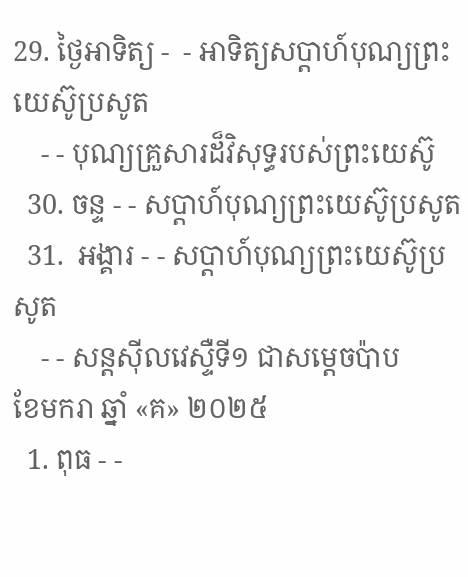29. ថ្ងៃអាទិត្យ -  - អាទិត្យសប្ដាហ៍បុណ្យព្រះយេស៊ូប្រសូត
    - - បុណ្យគ្រួសារដ៏វិសុទ្ធរបស់ព្រះយេស៊ូ
  30. ចន្ទ - - សប្ដាហ៍បុណ្យព្រះយេស៊ូប្រសូត
  31.  អង្គារ - - សប្ដាហ៍បុណ្យព្រះយេស៊ូប្រសូត
    - - សន្ដស៊ីលវេស្ទឺទី១ ជាសម្ដេចប៉ាប
ខែមករា ឆ្នាំ «គ» ២០២៥
  1. ពុធ - -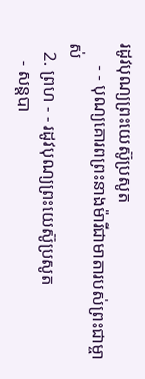រដូវបុណ្យព្រះយេស៊ូប្រសូត
     - - បុណ្យគោរពព្រះនាងម៉ារីជាមាតារបស់ព្រះជាម្ចាស់
  2. ព្រហ - - រដូវបុណ្យព្រះយេស៊ូប្រសូត
    - សន្ដបា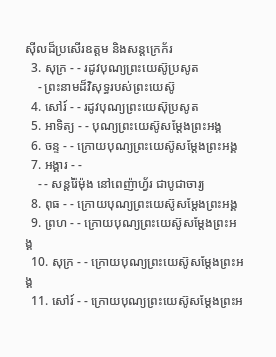ស៊ីលដ៏ប្រសើរឧត្ដម និងសន្ដក្រេក័រ
  3. សុក្រ - - រដូវបុណ្យព្រះយេស៊ូប្រសូត
    - ព្រះនាមដ៏វិសុទ្ធរបស់ព្រះយេស៊ូ
  4. សៅរ៍ - - រដូវបុណ្យព្រះយេស៊ុប្រសូត
  5. អាទិត្យ - - បុណ្យព្រះយេស៊ូសម្ដែងព្រះអង្គ
  6. ចន្ទ - - ក្រោយបុណ្យព្រះយេស៊ូសម្ដែងព្រះអង្គ
  7. អង្គារ - -
    - - សន្ដរ៉ៃម៉ុង នៅពេញ៉ាហ្វ័រ ជាបូជាចារ្យ
  8. ពុធ - - ក្រោយបុណ្យព្រះយេស៊ូសម្ដែងព្រះអង្គ
  9. ព្រហ - - ក្រោយបុណ្យព្រះយេស៊ូសម្ដែងព្រះអង្គ
  10. សុក្រ - - ក្រោយបុណ្យព្រះយេស៊ូសម្ដែងព្រះអង្គ
  11. សៅរ៍ - - ក្រោយបុណ្យព្រះយេស៊ូសម្ដែងព្រះអ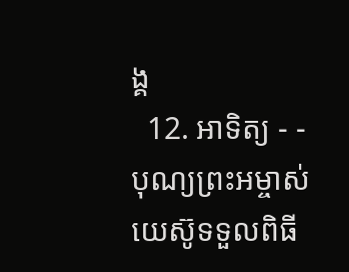ង្គ
  12. អាទិត្យ - - បុណ្យព្រះអម្ចាស់យេស៊ូទទួលពិធី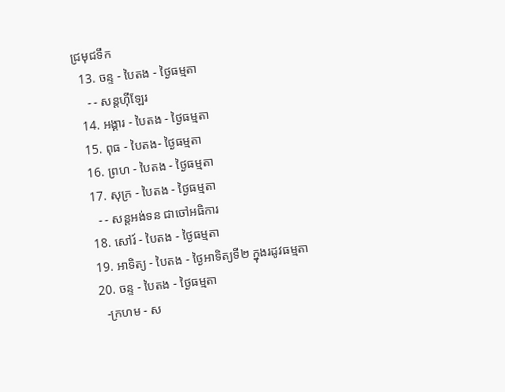ជ្រមុជទឹក
  13. ចន្ទ - បៃតង - ថ្ងៃធម្មតា
    - - សន្ដហ៊ីឡែរ
  14. អង្គារ - បៃតង - ថ្ងៃធម្មតា
  15. ពុធ - បៃតង- ថ្ងៃធម្មតា
  16. ព្រហ - បៃតង - ថ្ងៃធម្មតា
  17. សុក្រ - បៃតង - ថ្ងៃធម្មតា
    - - សន្ដអង់ទន ជាចៅអធិការ
  18. សៅរ៍ - បៃតង - ថ្ងៃធម្មតា
  19. អាទិត្យ - បៃតង - ថ្ងៃអាទិត្យទី២ ក្នុងរដូវធម្មតា
  20. ចន្ទ - បៃតង - ថ្ងៃធម្មតា
    -ក្រហម - ស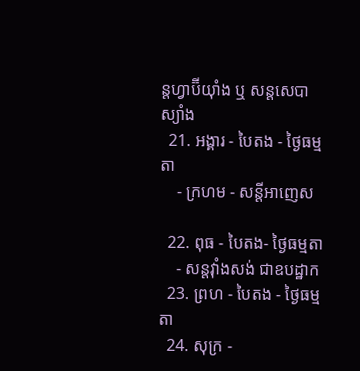ន្ដហ្វាប៊ីយ៉ាំង ឬ សន្ដសេបាស្យាំង
  21. អង្គារ - បៃតង - ថ្ងៃធម្មតា
    - ក្រហម - សន្ដីអាញេស

  22. ពុធ - បៃតង- ថ្ងៃធម្មតា
    - សន្ដវ៉ាំងសង់ ជាឧបដ្ឋាក
  23. ព្រហ - បៃតង - ថ្ងៃធម្មតា
  24. សុក្រ -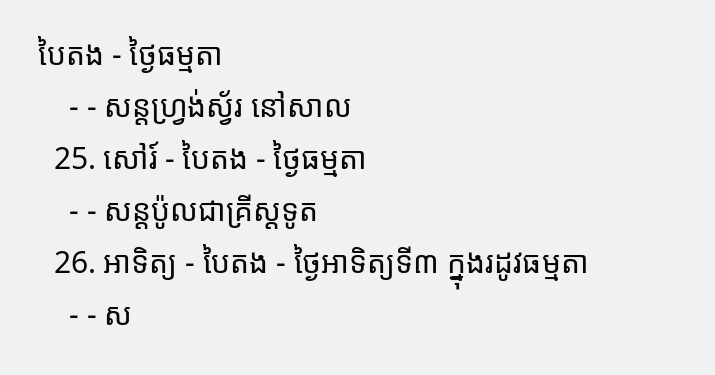បៃតង - ថ្ងៃធម្មតា
    - - សន្ដហ្វ្រង់ស្វ័រ នៅសាល
  25. សៅរ៍ - បៃតង - ថ្ងៃធម្មតា
    - - សន្ដប៉ូលជាគ្រីស្ដទូត
  26. អាទិត្យ - បៃតង - ថ្ងៃអាទិត្យទី៣ ក្នុងរដូវធម្មតា
    - - ស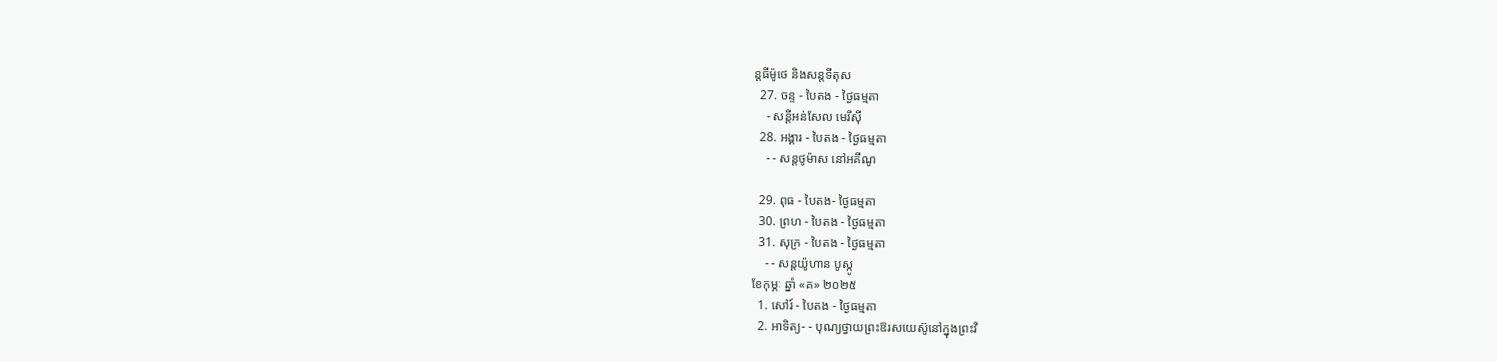ន្ដធីម៉ូថេ និងសន្ដទីតុស
  27. ចន្ទ - បៃតង - ថ្ងៃធម្មតា
    - សន្ដីអន់សែល មេរីស៊ី
  28. អង្គារ - បៃតង - ថ្ងៃធម្មតា
    - - សន្ដថូម៉ាស នៅអគីណូ

  29. ពុធ - បៃតង- ថ្ងៃធម្មតា
  30. ព្រហ - បៃតង - ថ្ងៃធម្មតា
  31. សុក្រ - បៃតង - ថ្ងៃធម្មតា
    - - សន្ដយ៉ូហាន បូស្កូ
ខែកុម្ភៈ ឆ្នាំ «គ» ២០២៥
  1. សៅរ៍ - បៃតង - ថ្ងៃធម្មតា
  2. អាទិត្យ- - បុណ្យថ្វាយព្រះឱរសយេស៊ូនៅក្នុងព្រះវិ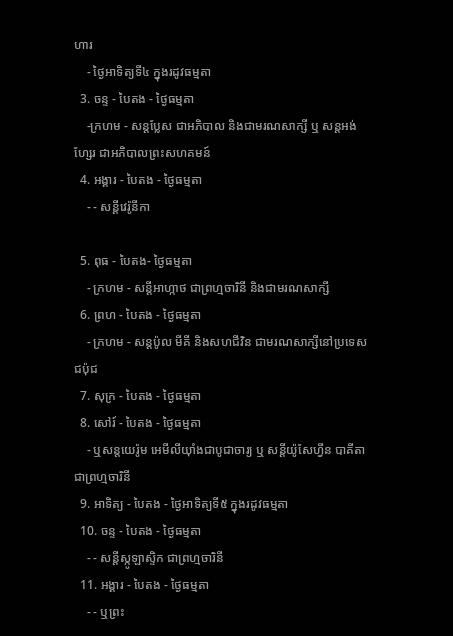ហារ
    - ថ្ងៃអាទិត្យទី៤ ក្នុងរដូវធម្មតា
  3. ចន្ទ - បៃតង - ថ្ងៃធម្មតា
    -ក្រហម - សន្ដប្លែស ជាអភិបាល និងជាមរណសាក្សី ឬ សន្ដអង់ហ្សែរ ជាអភិបាលព្រះសហគមន៍
  4. អង្គារ - បៃតង - ថ្ងៃធម្មតា
    - - សន្ដីវេរ៉ូនីកា

  5. ពុធ - បៃតង- ថ្ងៃធម្មតា
    - ក្រហម - សន្ដីអាហ្កាថ ជាព្រហ្មចារិនី និងជាមរណសាក្សី
  6. ព្រហ - បៃតង - ថ្ងៃធម្មតា
    - ក្រហម - សន្ដប៉ូល មីគី និងសហជីវិន ជាមរណសាក្សីនៅប្រទេសជប៉ុជ
  7. សុក្រ - បៃតង - ថ្ងៃធម្មតា
  8. សៅរ៍ - បៃតង - ថ្ងៃធម្មតា
    - ឬសន្ដយេរ៉ូម អេមីលីយ៉ាំងជាបូជាចារ្យ ឬ សន្ដីយ៉ូសែហ្វីន បាគីតា ជាព្រហ្មចារិនី
  9. អាទិត្យ - បៃតង - ថ្ងៃអាទិត្យទី៥ ក្នុងរដូវធម្មតា
  10. ចន្ទ - បៃតង - ថ្ងៃធម្មតា
    - - សន្ដីស្កូឡាស្ទិក ជាព្រហ្មចារិនី
  11. អង្គារ - បៃតង - ថ្ងៃធម្មតា
    - - ឬព្រះ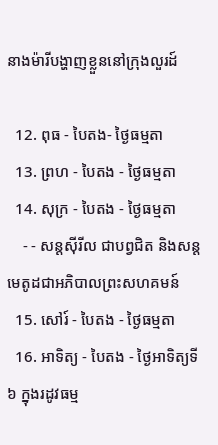នាងម៉ារីបង្ហាញខ្លួននៅក្រុងលួរដ៍

  12. ពុធ - បៃតង- ថ្ងៃធម្មតា
  13. ព្រហ - បៃតង - ថ្ងៃធម្មតា
  14. សុក្រ - បៃតង - ថ្ងៃធម្មតា
    - - សន្ដស៊ីរីល ជាបព្វជិត និងសន្ដមេតូដជាអភិបាលព្រះសហគមន៍
  15. សៅរ៍ - បៃតង - ថ្ងៃធម្មតា
  16. អាទិត្យ - បៃតង - ថ្ងៃអាទិត្យទី៦ ក្នុងរដូវធម្ម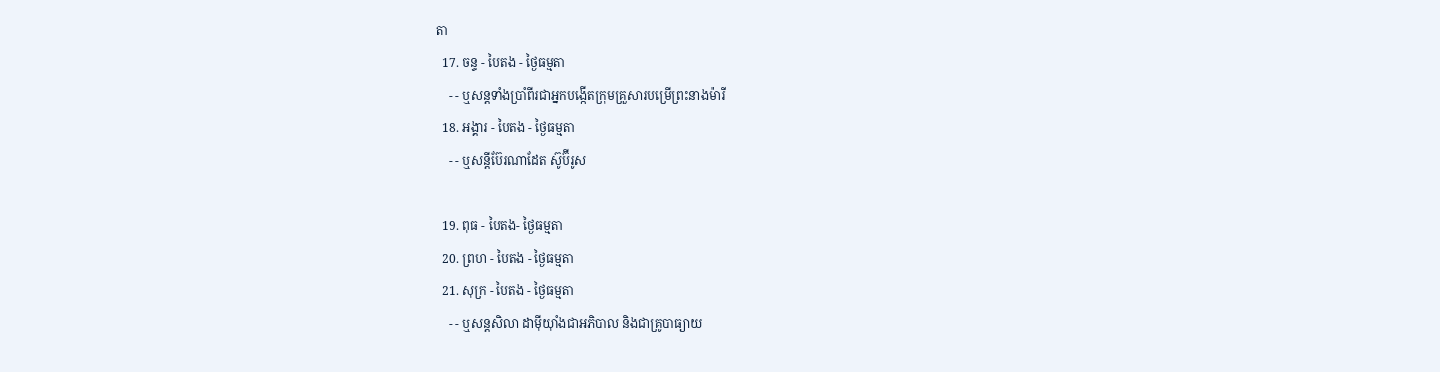តា
  17. ចន្ទ - បៃតង - ថ្ងៃធម្មតា
    - - ឬសន្ដទាំងប្រាំពីរជាអ្នកបង្កើតក្រុមគ្រួសារបម្រើព្រះនាងម៉ារី
  18. អង្គារ - បៃតង - ថ្ងៃធម្មតា
    - - ឬសន្ដីប៊ែរណាដែត ស៊ូប៊ីរូស

  19. ពុធ - បៃតង- ថ្ងៃធម្មតា
  20. ព្រហ - បៃតង - ថ្ងៃធម្មតា
  21. សុក្រ - បៃតង - ថ្ងៃធម្មតា
    - - ឬសន្ដសិលា ដាម៉ីយ៉ាំងជាអភិបាល និងជាគ្រូបាធ្យាយ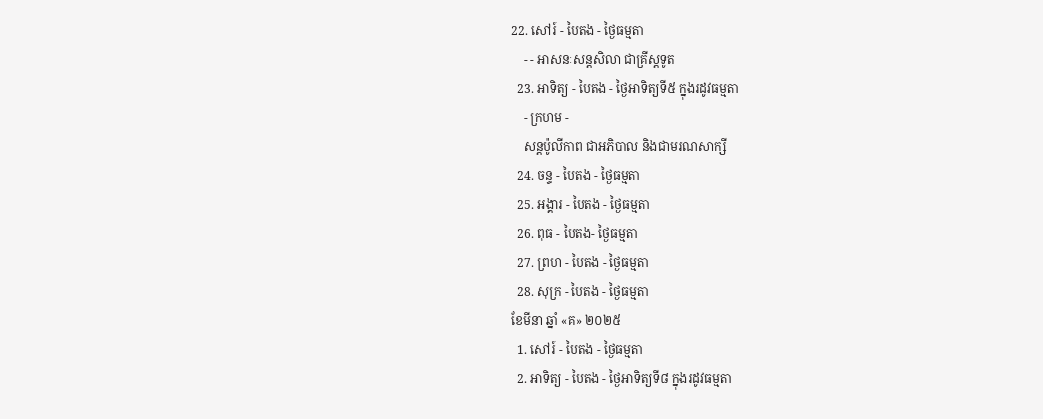22. សៅរ៍ - បៃតង - ថ្ងៃធម្មតា
    - - អាសនៈសន្ដសិលា ជាគ្រីស្ដទូត
  23. អាទិត្យ - បៃតង - ថ្ងៃអាទិត្យទី៥ ក្នុងរដូវធម្មតា
    - ក្រហម -
    សន្ដប៉ូលីកាព ជាអភិបាល និងជាមរណសាក្សី
  24. ចន្ទ - បៃតង - ថ្ងៃធម្មតា
  25. អង្គារ - បៃតង - ថ្ងៃធម្មតា
  26. ពុធ - បៃតង- ថ្ងៃធម្មតា
  27. ព្រហ - បៃតង - ថ្ងៃធម្មតា
  28. សុក្រ - បៃតង - ថ្ងៃធម្មតា
ខែមីនា ឆ្នាំ «គ» ២០២៥
  1. សៅរ៍ - បៃតង - ថ្ងៃធម្មតា
  2. អាទិត្យ - បៃតង - ថ្ងៃអាទិត្យទី៨ ក្នុងរដូវធម្មតា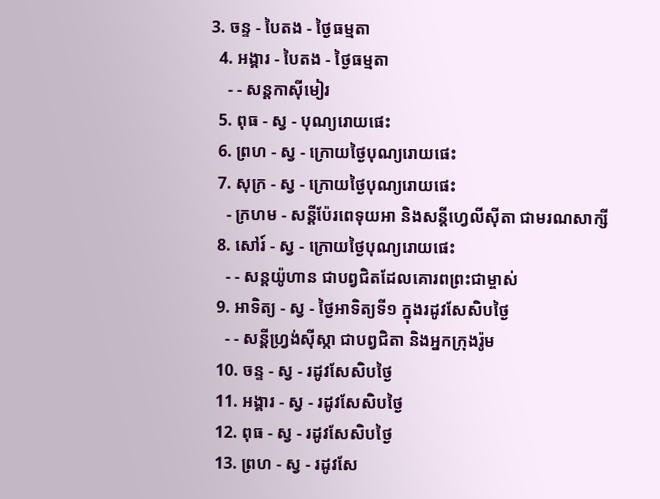3. ចន្ទ - បៃតង - ថ្ងៃធម្មតា
  4. អង្គារ - បៃតង - ថ្ងៃធម្មតា
    - - សន្ដកាស៊ីមៀរ
  5. ពុធ - ស្វ - បុណ្យរោយផេះ
  6. ព្រហ - ស្វ - ក្រោយថ្ងៃបុណ្យរោយផេះ
  7. សុក្រ - ស្វ - ក្រោយថ្ងៃបុណ្យរោយផេះ
    - ក្រហម - សន្ដីប៉ែរពេទុយអា និងសន្ដីហ្វេលីស៊ីតា ជាមរណសាក្សី
  8. សៅរ៍ - ស្វ - ក្រោយថ្ងៃបុណ្យរោយផេះ
    - - សន្ដយ៉ូហាន ជាបព្វជិតដែលគោរពព្រះជាម្ចាស់
  9. អាទិត្យ - ស្វ - ថ្ងៃអាទិត្យទី១ ក្នុងរដូវសែសិបថ្ងៃ
    - - សន្ដីហ្វ្រង់ស៊ីស្កា ជាបព្វជិតា និងអ្នកក្រុងរ៉ូម
  10. ចន្ទ - ស្វ - រដូវសែសិបថ្ងៃ
  11. អង្គារ - ស្វ - រដូវសែសិបថ្ងៃ
  12. ពុធ - ស្វ - រដូវសែសិបថ្ងៃ
  13. ព្រហ - ស្វ - រដូវសែ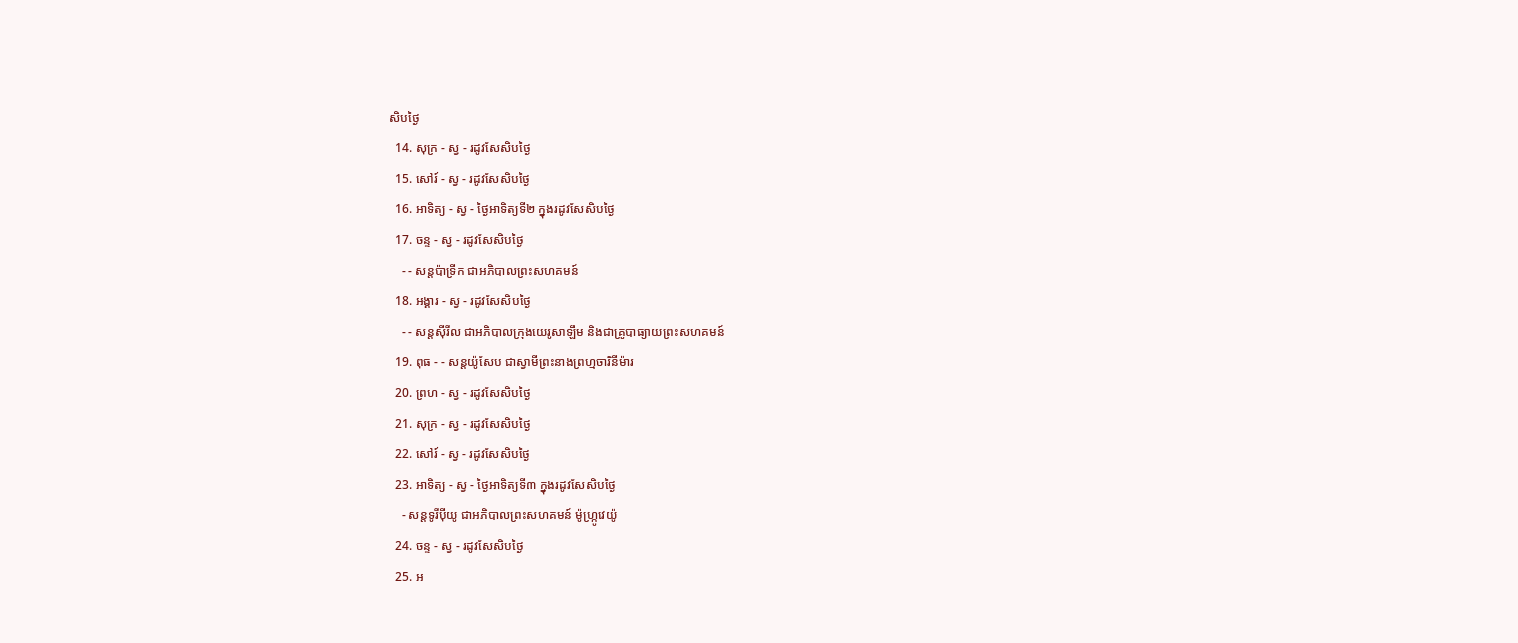សិបថ្ងៃ
  14. សុក្រ - ស្វ - រដូវសែសិបថ្ងៃ
  15. សៅរ៍ - ស្វ - រដូវសែសិបថ្ងៃ
  16. អាទិត្យ - ស្វ - ថ្ងៃអាទិត្យទី២ ក្នុងរដូវសែសិបថ្ងៃ
  17. ចន្ទ - ស្វ - រដូវសែសិបថ្ងៃ
    - - សន្ដប៉ាទ្រីក ជាអភិបាលព្រះសហគមន៍
  18. អង្គារ - ស្វ - រដូវសែសិបថ្ងៃ
    - - សន្ដស៊ីរីល ជាអភិបាលក្រុងយេរូសាឡឹម និងជាគ្រូបាធ្យាយព្រះសហគមន៍
  19. ពុធ - - សន្ដយ៉ូសែប ជាស្វាមីព្រះនាងព្រហ្មចារិនីម៉ារ
  20. ព្រហ - ស្វ - រដូវសែសិបថ្ងៃ
  21. សុក្រ - ស្វ - រដូវសែសិបថ្ងៃ
  22. សៅរ៍ - ស្វ - រដូវសែសិបថ្ងៃ
  23. អាទិត្យ - ស្វ - ថ្ងៃអាទិត្យទី៣ ក្នុងរដូវសែសិបថ្ងៃ
    - សន្ដទូរីប៉ីយូ ជាអភិបាលព្រះសហគមន៍ ម៉ូហ្ក្រូវេយ៉ូ
  24. ចន្ទ - ស្វ - រដូវសែសិបថ្ងៃ
  25. អ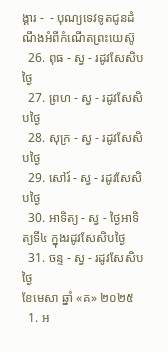ង្គារ -  - បុណ្យទេវទូតជូនដំណឹងអំពីកំណើតព្រះយេស៊ូ
  26. ពុធ - ស្វ - រដូវសែសិបថ្ងៃ
  27. ព្រហ - ស្វ - រដូវសែសិបថ្ងៃ
  28. សុក្រ - ស្វ - រដូវសែសិបថ្ងៃ
  29. សៅរ៍ - ស្វ - រដូវសែសិបថ្ងៃ
  30. អាទិត្យ - ស្វ - ថ្ងៃអាទិត្យទី៤ ក្នុងរដូវសែសិបថ្ងៃ
  31. ចន្ទ - ស្វ - រដូវសែសិបថ្ងៃ
ខែមេសា ឆ្នាំ «គ» ២០២៥
  1. អ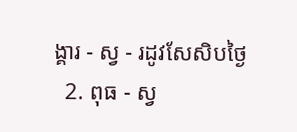ង្គារ - ស្វ - រដូវសែសិបថ្ងៃ
  2. ពុធ - ស្វ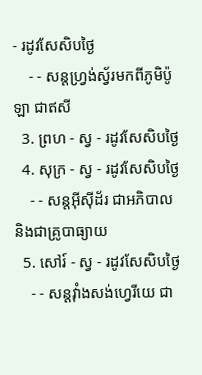- រដូវសែសិបថ្ងៃ
    - - សន្ដហ្វ្រង់ស្វ័រមកពីភូមិប៉ូឡា ជាឥសី
  3. ព្រហ - ស្វ - រដូវសែសិបថ្ងៃ
  4. សុក្រ - ស្វ - រដូវសែសិបថ្ងៃ
    - - សន្ដអ៊ីស៊ីដ័រ ជាអភិបាល និងជាគ្រូបាធ្យាយ
  5. សៅរ៍ - ស្វ - រដូវសែសិបថ្ងៃ
    - - សន្ដវ៉ាំងសង់ហ្វេរីយេ ជា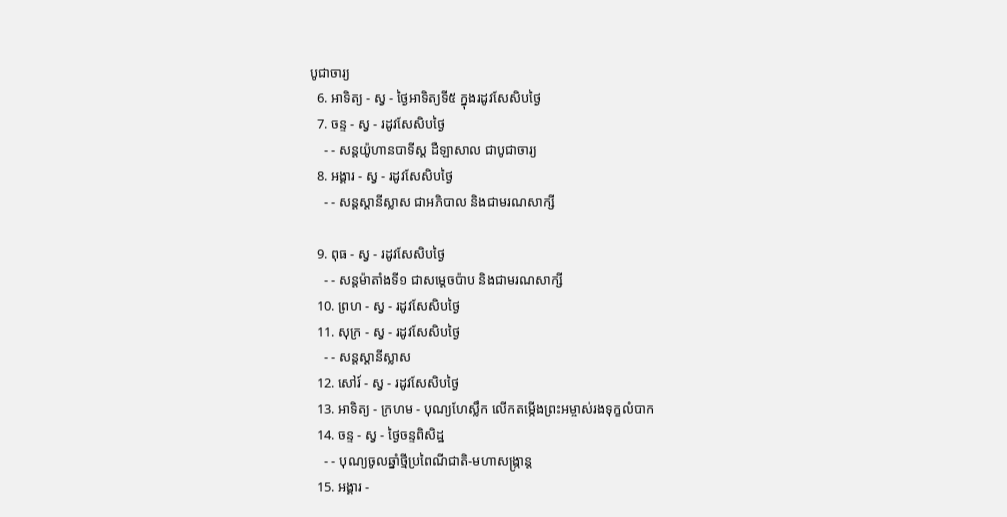បូជាចារ្យ
  6. អាទិត្យ - ស្វ - ថ្ងៃអាទិត្យទី៥ ក្នុងរដូវសែសិបថ្ងៃ
  7. ចន្ទ - ស្វ - រដូវសែសិបថ្ងៃ
    - - សន្ដយ៉ូហានបាទីស្ដ ដឺឡាសាល ជាបូជាចារ្យ
  8. អង្គារ - ស្វ - រដូវសែសិបថ្ងៃ
    - - សន្ដស្ដានីស្លាស ជាអភិបាល និងជាមរណសាក្សី

  9. ពុធ - ស្វ - រដូវសែសិបថ្ងៃ
    - - សន្ដម៉ាតាំងទី១ ជាសម្ដេចប៉ាប និងជាមរណសាក្សី
  10. ព្រហ - ស្វ - រដូវសែសិបថ្ងៃ
  11. សុក្រ - ស្វ - រដូវសែសិបថ្ងៃ
    - - សន្ដស្ដានីស្លាស
  12. សៅរ៍ - ស្វ - រដូវសែសិបថ្ងៃ
  13. អាទិត្យ - ក្រហម - បុណ្យហែស្លឹក លើកតម្កើងព្រះអម្ចាស់រងទុក្ខលំបាក
  14. ចន្ទ - ស្វ - ថ្ងៃចន្ទពិសិដ្ឋ
    - - បុណ្យចូលឆ្នាំថ្មីប្រពៃណីជាតិ-មហាសង្រ្កាន្ដ
  15. អង្គារ -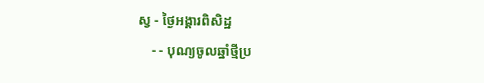ស្វ - ថ្ងៃអង្គារពិសិដ្ឋ
    - - បុណ្យចូលឆ្នាំថ្មីប្រ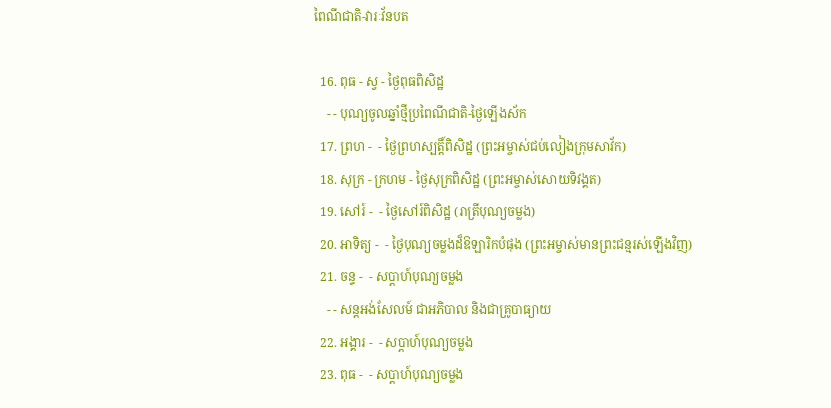ពៃណីជាតិ-វារៈវ័នបត

  16. ពុធ - ស្វ - ថ្ងៃពុធពិសិដ្ឋ
    - - បុណ្យចូលឆ្នាំថ្មីប្រពៃណីជាតិ-ថ្ងៃឡើងស័ក
  17. ព្រហ -  - ថ្ងៃព្រហស្បត្ដិ៍ពិសិដ្ឋ (ព្រះអម្ចាស់ជប់លៀងក្រុមសាវ័ក)
  18. សុក្រ - ក្រហម - ថ្ងៃសុក្រពិសិដ្ឋ (ព្រះអម្ចាស់សោយទិវង្គត)
  19. សៅរ៍ -  - ថ្ងៃសៅរ៍ពិសិដ្ឋ (រាត្រីបុណ្យចម្លង)
  20. អាទិត្យ -  - ថ្ងៃបុណ្យចម្លងដ៏ឱឡារិកបំផុង (ព្រះអម្ចាស់មានព្រះជន្មរស់ឡើងវិញ)
  21. ចន្ទ -  - សប្ដាហ៍បុណ្យចម្លង
    - - សន្ដអង់សែលម៍ ជាអភិបាល និងជាគ្រូបាធ្យាយ
  22. អង្គារ -  - សប្ដាហ៍បុណ្យចម្លង
  23. ពុធ -  - សប្ដាហ៍បុណ្យចម្លង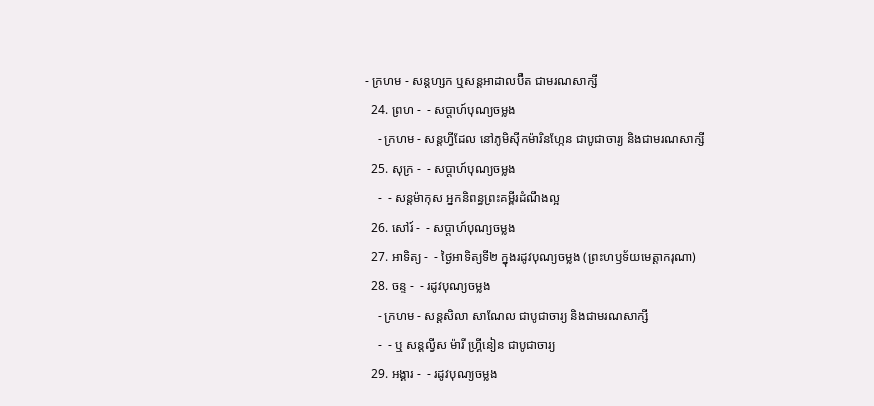- ក្រហម - សន្ដហ្សក ឬសន្ដអាដាលប៊ឺត ជាមរណសាក្សី
  24. ព្រហ -  - សប្ដាហ៍បុណ្យចម្លង
    - ក្រហម - សន្ដហ្វីដែល នៅភូមិស៊ីកម៉ារិនហ្កែន ជាបូជាចារ្យ និងជាមរណសាក្សី
  25. សុក្រ -  - សប្ដាហ៍បុណ្យចម្លង
    -  - សន្ដម៉ាកុស អ្នកនិពន្ធព្រះគម្ពីរដំណឹងល្អ
  26. សៅរ៍ -  - សប្ដាហ៍បុណ្យចម្លង
  27. អាទិត្យ -  - ថ្ងៃអាទិត្យទី២ ក្នុងរដូវបុណ្យចម្លង (ព្រះហឫទ័យមេត្ដាករុណា)
  28. ចន្ទ -  - រដូវបុណ្យចម្លង
    - ក្រហម - សន្ដសិលា សាណែល ជាបូជាចារ្យ និងជាមរណសាក្សី
    -  - ឬ សន្ដល្វីស ម៉ារី ហ្គ្រីនៀន ជាបូជាចារ្យ
  29. អង្គារ -  - រដូវបុណ្យចម្លង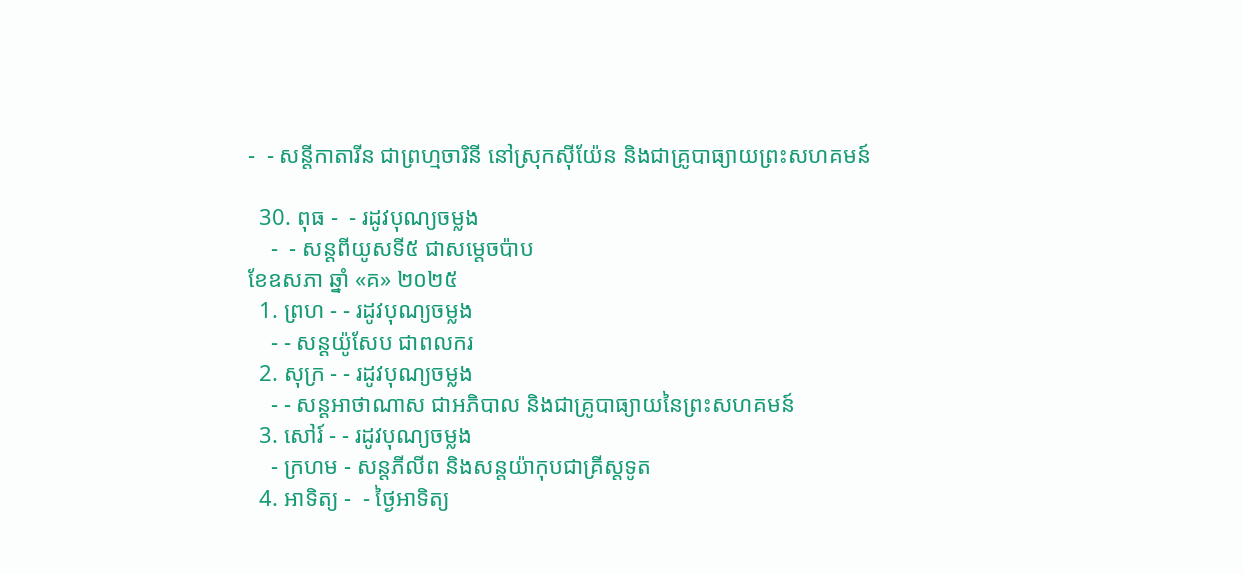-  - សន្ដីកាតារីន ជាព្រហ្មចារិនី នៅស្រុកស៊ីយ៉ែន និងជាគ្រូបាធ្យាយព្រះសហគមន៍

  30. ពុធ -  - រដូវបុណ្យចម្លង
    -  - សន្ដពីយូសទី៥ ជាសម្ដេចប៉ាប
ខែឧសភា ឆ្នាំ «គ» ២០២៥
  1. ព្រហ - - រដូវបុណ្យចម្លង
    - - សន្ដយ៉ូសែប ជាពលករ
  2. សុក្រ - - រដូវបុណ្យចម្លង
    - - សន្ដអាថាណាស ជាអភិបាល និងជាគ្រូបាធ្យាយនៃព្រះសហគមន៍
  3. សៅរ៍ - - រដូវបុណ្យចម្លង
    - ក្រហម - សន្ដភីលីព និងសន្ដយ៉ាកុបជាគ្រីស្ដទូត
  4. អាទិត្យ -  - ថ្ងៃអាទិត្យ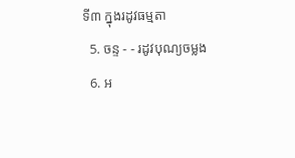ទី៣ ក្នុងរដូវធម្មតា
  5. ចន្ទ - - រដូវបុណ្យចម្លង
  6. អ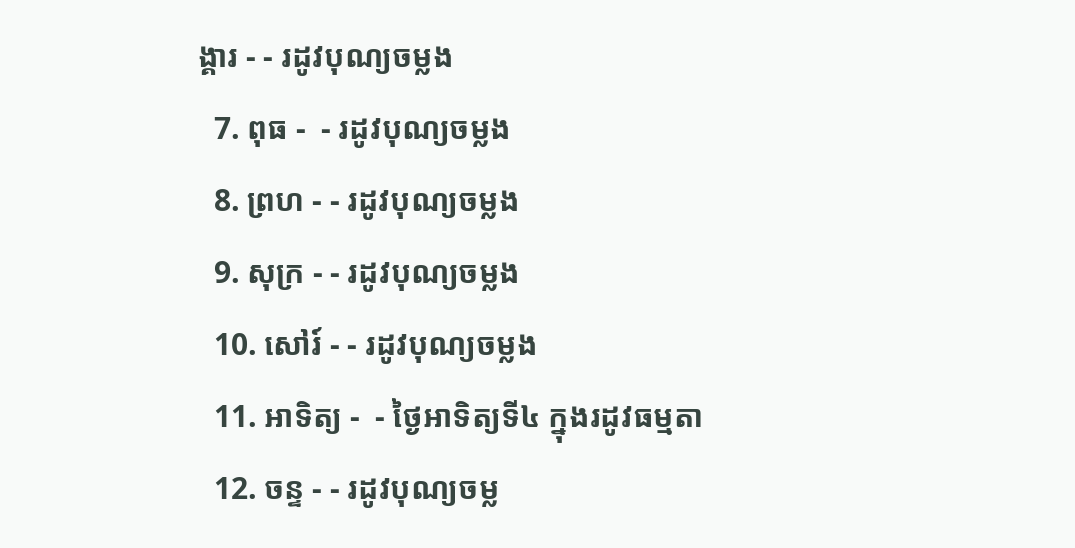ង្គារ - - រដូវបុណ្យចម្លង
  7. ពុធ -  - រដូវបុណ្យចម្លង
  8. ព្រហ - - រដូវបុណ្យចម្លង
  9. សុក្រ - - រដូវបុណ្យចម្លង
  10. សៅរ៍ - - រដូវបុណ្យចម្លង
  11. អាទិត្យ -  - ថ្ងៃអាទិត្យទី៤ ក្នុងរដូវធម្មតា
  12. ចន្ទ - - រដូវបុណ្យចម្ល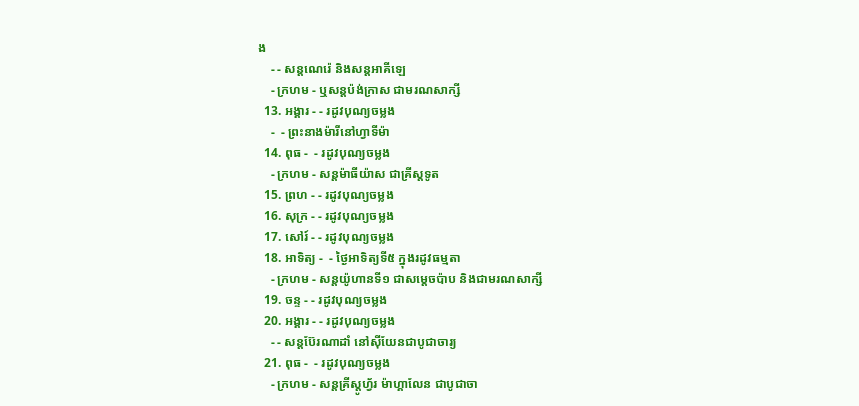ង
    - - សន្ដណេរ៉េ និងសន្ដអាគីឡេ
    - ក្រហម - ឬសន្ដប៉ង់ក្រាស ជាមរណសាក្សី
  13. អង្គារ - - រដូវបុណ្យចម្លង
    -  - ព្រះនាងម៉ារីនៅហ្វាទីម៉ា
  14. ពុធ -  - រដូវបុណ្យចម្លង
    - ក្រហម - សន្ដម៉ាធីយ៉ាស ជាគ្រីស្ដទូត
  15. ព្រហ - - រដូវបុណ្យចម្លង
  16. សុក្រ - - រដូវបុណ្យចម្លង
  17. សៅរ៍ - - រដូវបុណ្យចម្លង
  18. អាទិត្យ -  - ថ្ងៃអាទិត្យទី៥ ក្នុងរដូវធម្មតា
    - ក្រហម - សន្ដយ៉ូហានទី១ ជាសម្ដេចប៉ាប និងជាមរណសាក្សី
  19. ចន្ទ - - រដូវបុណ្យចម្លង
  20. អង្គារ - - រដូវបុណ្យចម្លង
    - - សន្ដប៊ែរណាដាំ នៅស៊ីយែនជាបូជាចារ្យ
  21. ពុធ -  - រដូវបុណ្យចម្លង
    - ក្រហម - សន្ដគ្រីស្ដូហ្វ័រ ម៉ាហ្គាលែន ជាបូជាចា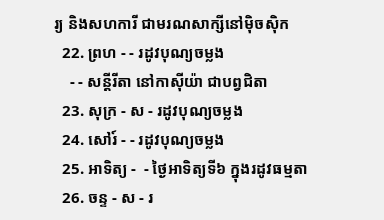រ្យ និងសហការី ជាមរណសាក្សីនៅម៉ិចស៊ិក
  22. ព្រហ - - រដូវបុណ្យចម្លង
    - - សន្ដីរីតា នៅកាស៊ីយ៉ា ជាបព្វជិតា
  23. សុក្រ - ស - រដូវបុណ្យចម្លង
  24. សៅរ៍ - - រដូវបុណ្យចម្លង
  25. អាទិត្យ -  - ថ្ងៃអាទិត្យទី៦ ក្នុងរដូវធម្មតា
  26. ចន្ទ - ស - រ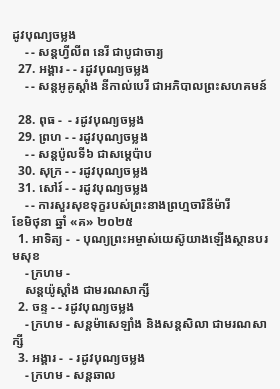ដូវបុណ្យចម្លង
    - - សន្ដហ្វីលីព នេរី ជាបូជាចារ្យ
  27. អង្គារ - - រដូវបុណ្យចម្លង
    - - សន្ដអូគូស្ដាំង នីកាល់បេរី ជាអភិបាលព្រះសហគមន៍

  28. ពុធ -  - រដូវបុណ្យចម្លង
  29. ព្រហ - - រដូវបុណ្យចម្លង
    - - សន្ដប៉ូលទី៦ ជាសម្ដេប៉ាប
  30. សុក្រ - - រដូវបុណ្យចម្លង
  31. សៅរ៍ - - រដូវបុណ្យចម្លង
    - - ការសួរសុខទុក្ខរបស់ព្រះនាងព្រហ្មចារិនីម៉ារី
ខែមិថុនា ឆ្នាំ «គ» ២០២៥
  1. អាទិត្យ -  - បុណ្យព្រះអម្ចាស់យេស៊ូយាងឡើងស្ថានបរមសុខ
    - ក្រហម -
    សន្ដយ៉ូស្ដាំង ជាមរណសាក្សី
  2. ចន្ទ - - រដូវបុណ្យចម្លង
    - ក្រហម - សន្ដម៉ាសេឡាំង និងសន្ដសិលា ជាមរណសាក្សី
  3. អង្គារ -  - រដូវបុណ្យចម្លង
    - ក្រហម - សន្ដឆាល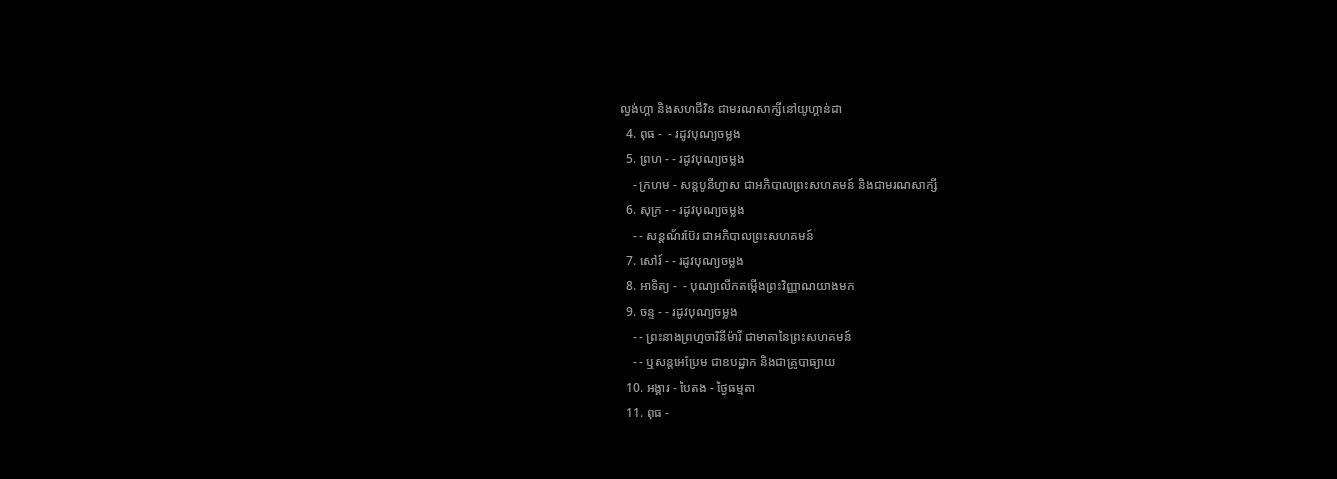ល្វង់ហ្គា និងសហជីវិន ជាមរណសាក្សីនៅយូហ្គាន់ដា
  4. ពុធ -  - រដូវបុណ្យចម្លង
  5. ព្រហ - - រដូវបុណ្យចម្លង
    - ក្រហម - សន្ដបូនីហ្វាស ជាអភិបាលព្រះសហគមន៍ និងជាមរណសាក្សី
  6. សុក្រ - - រដូវបុណ្យចម្លង
    - - សន្ដណ័រប៊ែរ ជាអភិបាលព្រះសហគមន៍
  7. សៅរ៍ - - រដូវបុណ្យចម្លង
  8. អាទិត្យ -  - បុណ្យលើកតម្កើងព្រះវិញ្ញាណយាងមក
  9. ចន្ទ - - រដូវបុណ្យចម្លង
    - - ព្រះនាងព្រហ្មចារិនីម៉ារី ជាមាតានៃព្រះសហគមន៍
    - - ឬសន្ដអេប្រែម ជាឧបដ្ឋាក និងជាគ្រូបាធ្យាយ
  10. អង្គារ - បៃតង - ថ្ងៃធម្មតា
  11. ពុធ -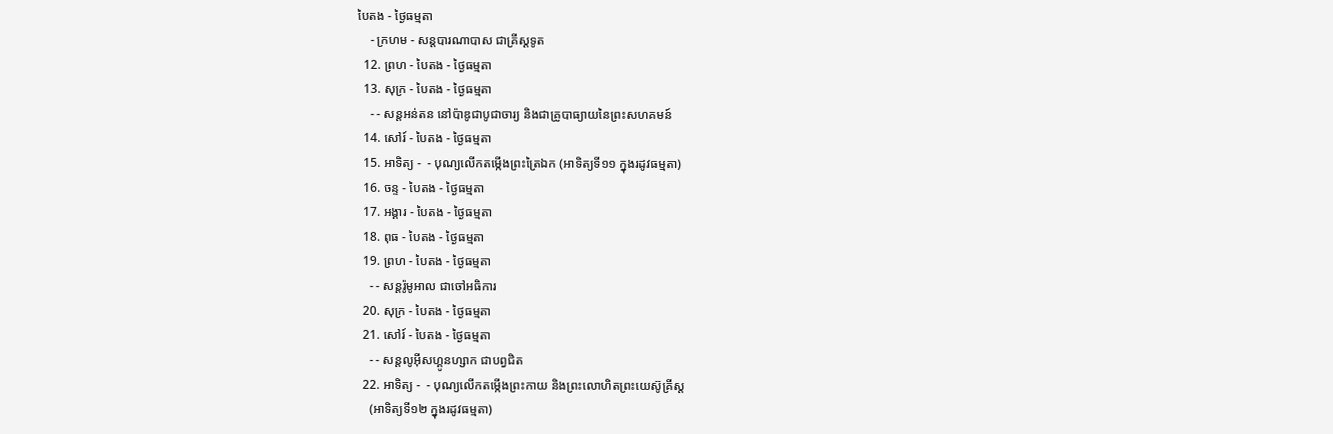បៃតង - ថ្ងៃធម្មតា
    - ក្រហម - សន្ដបារណាបាស ជាគ្រីស្ដទូត
  12. ព្រហ - បៃតង - ថ្ងៃធម្មតា
  13. សុក្រ - បៃតង - ថ្ងៃធម្មតា
    - - សន្ដអន់តន នៅប៉ាឌូជាបូជាចារ្យ និងជាគ្រូបាធ្យាយនៃព្រះសហគមន៍
  14. សៅរ៍ - បៃតង - ថ្ងៃធម្មតា
  15. អាទិត្យ -  - បុណ្យលើកតម្កើងព្រះត្រៃឯក (អាទិត្យទី១១ ក្នុងរដូវធម្មតា)
  16. ចន្ទ - បៃតង - ថ្ងៃធម្មតា
  17. អង្គារ - បៃតង - ថ្ងៃធម្មតា
  18. ពុធ - បៃតង - ថ្ងៃធម្មតា
  19. ព្រហ - បៃតង - ថ្ងៃធម្មតា
    - - សន្ដរ៉ូមូអាល ជាចៅអធិការ
  20. សុក្រ - បៃតង - ថ្ងៃធម្មតា
  21. សៅរ៍ - បៃតង - ថ្ងៃធម្មតា
    - - សន្ដលូអ៊ីសហ្គូនហ្សាក ជាបព្វជិត
  22. អាទិត្យ -  - បុណ្យលើកតម្កើងព្រះកាយ និងព្រះលោហិតព្រះយេស៊ូគ្រីស្ដ
    (អាទិត្យទី១២ ក្នុងរដូវធម្មតា)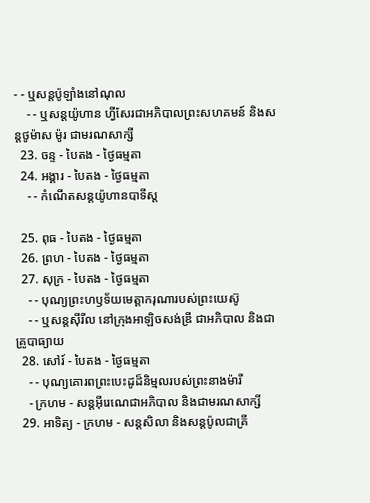- - ឬសន្ដប៉ូឡាំងនៅណុល
    - - ឬសន្ដយ៉ូហាន ហ្វីសែរជាអភិបាលព្រះសហគមន៍ និងសន្ដថូម៉ាស ម៉ូរ ជាមរណសាក្សី
  23. ចន្ទ - បៃតង - ថ្ងៃធម្មតា
  24. អង្គារ - បៃតង - ថ្ងៃធម្មតា
    - - កំណើតសន្ដយ៉ូហានបាទីស្ដ

  25. ពុធ - បៃតង - ថ្ងៃធម្មតា
  26. ព្រហ - បៃតង - ថ្ងៃធម្មតា
  27. សុក្រ - បៃតង - ថ្ងៃធម្មតា
    - - បុណ្យព្រះហឫទ័យមេត្ដាករុណារបស់ព្រះយេស៊ូ
    - - ឬសន្ដស៊ីរីល នៅក្រុងអាឡិចសង់ឌ្រី ជាអភិបាល និងជាគ្រូបាធ្យាយ
  28. សៅរ៍ - បៃតង - ថ្ងៃធម្មតា
    - - បុណ្យគោរពព្រះបេះដូដ៏និម្មលរបស់ព្រះនាងម៉ារី
    - ក្រហម - សន្ដអ៊ីរេណេជាអភិបាល និងជាមរណសាក្សី
  29. អាទិត្យ - ក្រហម - សន្ដសិលា និងសន្ដប៉ូលជាគ្រី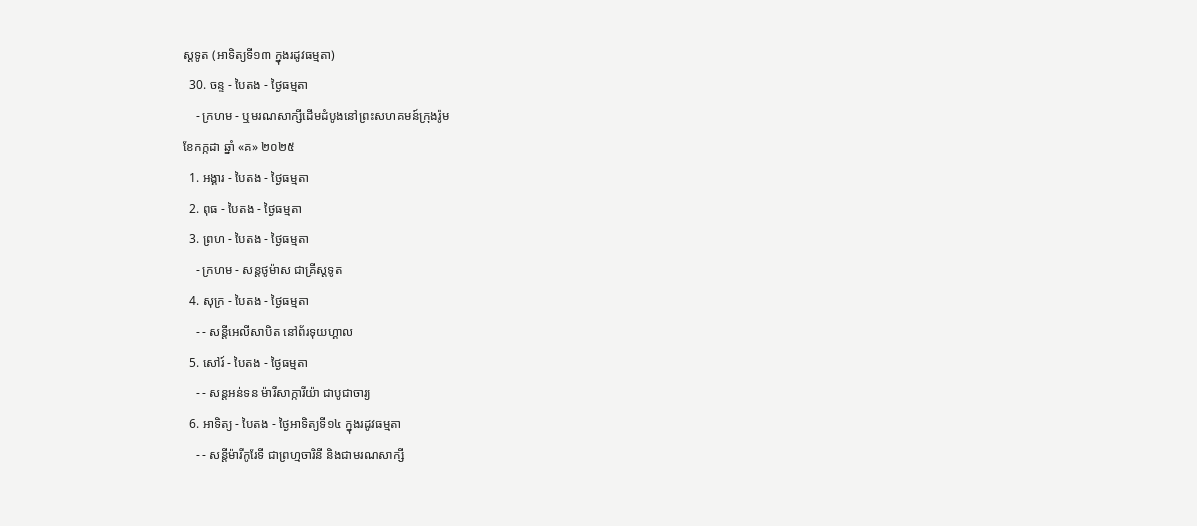ស្ដទូត (អាទិត្យទី១៣ ក្នុងរដូវធម្មតា)
  30. ចន្ទ - បៃតង - ថ្ងៃធម្មតា
    - ក្រហម - ឬមរណសាក្សីដើមដំបូងនៅព្រះសហគមន៍ក្រុងរ៉ូម
ខែកក្កដា ឆ្នាំ «គ» ២០២៥
  1. អង្គារ - បៃតង - ថ្ងៃធម្មតា
  2. ពុធ - បៃតង - ថ្ងៃធម្មតា
  3. ព្រហ - បៃតង - ថ្ងៃធម្មតា
    - ក្រហម - សន្ដថូម៉ាស ជាគ្រីស្ដទូត
  4. សុក្រ - បៃតង - ថ្ងៃធម្មតា
    - - សន្ដីអេលីសាបិត នៅព័រទុយហ្គាល
  5. សៅរ៍ - បៃតង - ថ្ងៃធម្មតា
    - - សន្ដអន់ទន ម៉ារីសាក្ការីយ៉ា ជាបូជាចារ្យ
  6. អាទិត្យ - បៃតង - ថ្ងៃអាទិត្យទី១៤ ក្នុងរដូវធម្មតា
    - - សន្ដីម៉ារីកូរែទី ជាព្រហ្មចារិនី និងជាមរណសាក្សី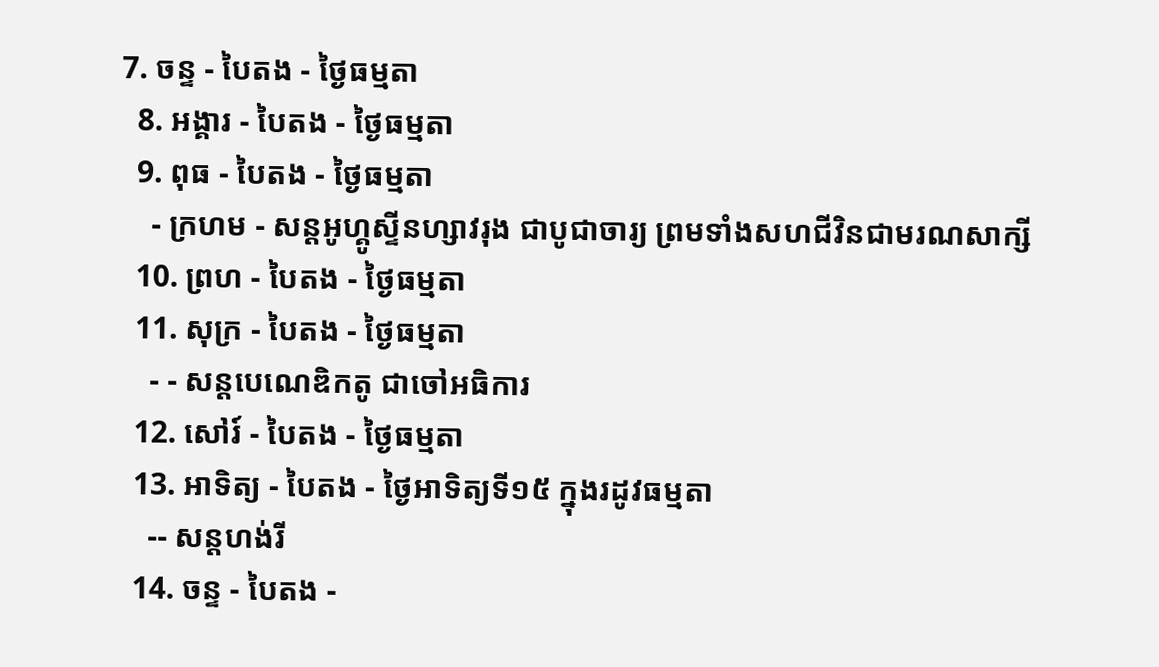7. ចន្ទ - បៃតង - ថ្ងៃធម្មតា
  8. អង្គារ - បៃតង - ថ្ងៃធម្មតា
  9. ពុធ - បៃតង - ថ្ងៃធម្មតា
    - ក្រហម - សន្ដអូហ្គូស្ទីនហ្សាវរុង ជាបូជាចារ្យ ព្រមទាំងសហជីវិនជាមរណសាក្សី
  10. ព្រហ - បៃតង - ថ្ងៃធម្មតា
  11. សុក្រ - បៃតង - ថ្ងៃធម្មតា
    - - សន្ដបេណេឌិកតូ ជាចៅអធិការ
  12. សៅរ៍ - បៃតង - ថ្ងៃធម្មតា
  13. អាទិត្យ - បៃតង - ថ្ងៃអាទិត្យទី១៥ ក្នុងរដូវធម្មតា
    -- សន្ដហង់រី
  14. ចន្ទ - បៃតង -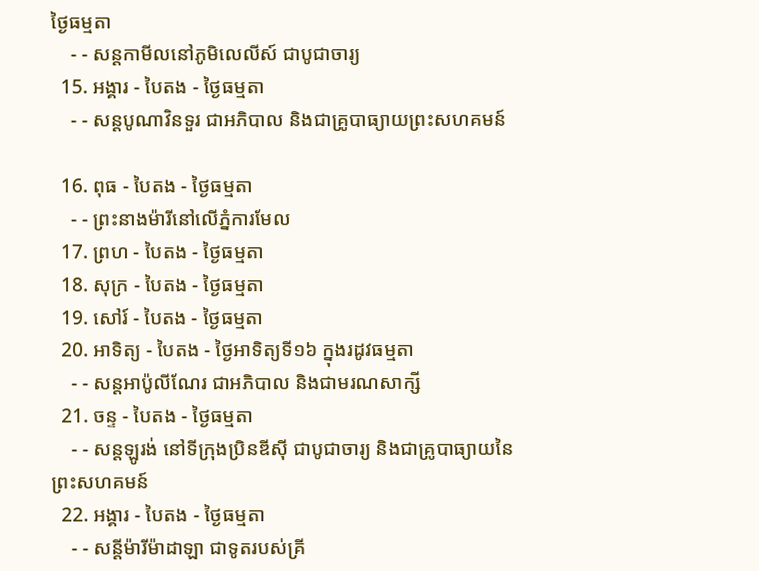ថ្ងៃធម្មតា
    - - សន្ដកាមីលនៅភូមិលេលីស៍ ជាបូជាចារ្យ
  15. អង្គារ - បៃតង - ថ្ងៃធម្មតា
    - - សន្ដបូណាវិនទួរ ជាអភិបាល និងជាគ្រូបាធ្យាយព្រះសហគមន៍

  16. ពុធ - បៃតង - ថ្ងៃធម្មតា
    - - ព្រះនាងម៉ារីនៅលើភ្នំការមែល
  17. ព្រហ - បៃតង - ថ្ងៃធម្មតា
  18. សុក្រ - បៃតង - ថ្ងៃធម្មតា
  19. សៅរ៍ - បៃតង - ថ្ងៃធម្មតា
  20. អាទិត្យ - បៃតង - ថ្ងៃអាទិត្យទី១៦ ក្នុងរដូវធម្មតា
    - - សន្ដអាប៉ូលីណែរ ជាអភិបាល និងជាមរណសាក្សី
  21. ចន្ទ - បៃតង - ថ្ងៃធម្មតា
    - - សន្ដឡូរង់ នៅទីក្រុងប្រិនឌីស៊ី ជាបូជាចារ្យ និងជាគ្រូបាធ្យាយនៃព្រះសហគមន៍
  22. អង្គារ - បៃតង - ថ្ងៃធម្មតា
    - - សន្ដីម៉ារីម៉ាដាឡា ជាទូតរបស់គ្រី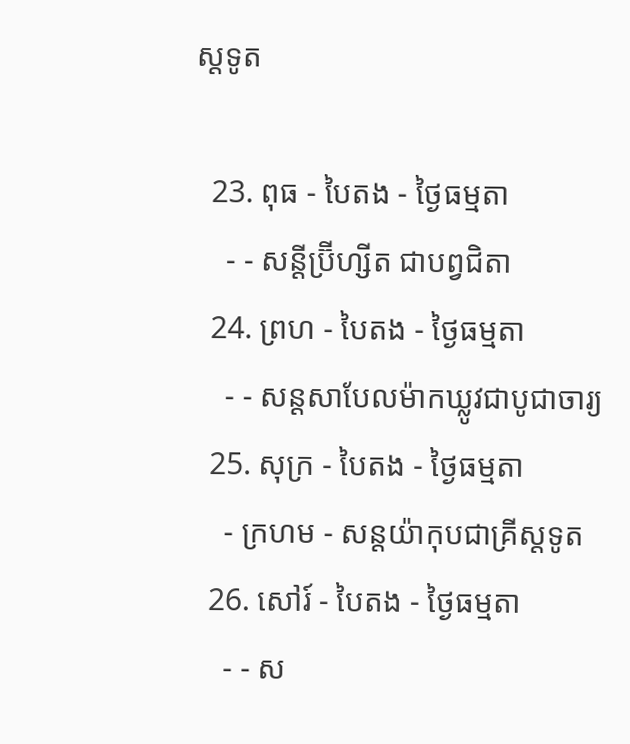ស្ដទូត

  23. ពុធ - បៃតង - ថ្ងៃធម្មតា
    - - សន្ដីប្រ៊ីហ្សីត ជាបព្វជិតា
  24. ព្រហ - បៃតង - ថ្ងៃធម្មតា
    - - សន្ដសាបែលម៉ាកឃ្លូវជាបូជាចារ្យ
  25. សុក្រ - បៃតង - ថ្ងៃធម្មតា
    - ក្រហម - សន្ដយ៉ាកុបជាគ្រីស្ដទូត
  26. សៅរ៍ - បៃតង - ថ្ងៃធម្មតា
    - - ស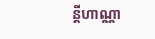ន្ដីហាណ្ណា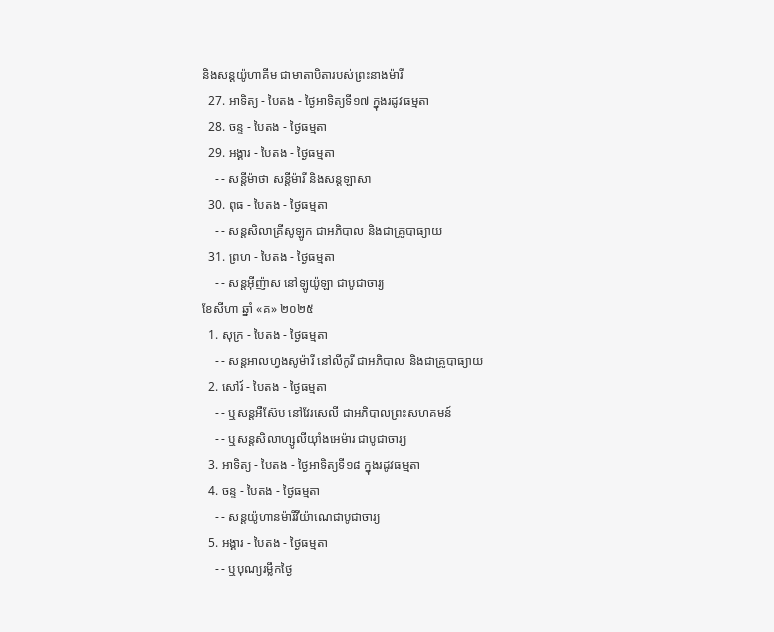និងសន្ដយ៉ូហាគីម ជាមាតាបិតារបស់ព្រះនាងម៉ារី
  27. អាទិត្យ - បៃតង - ថ្ងៃអាទិត្យទី១៧ ក្នុងរដូវធម្មតា
  28. ចន្ទ - បៃតង - ថ្ងៃធម្មតា
  29. អង្គារ - បៃតង - ថ្ងៃធម្មតា
    - - សន្ដីម៉ាថា សន្ដីម៉ារី និងសន្ដឡាសា
  30. ពុធ - បៃតង - ថ្ងៃធម្មតា
    - - សន្ដសិលាគ្រីសូឡូក ជាអភិបាល និងជាគ្រូបាធ្យាយ
  31. ព្រហ - បៃតង - ថ្ងៃធម្មតា
    - - សន្ដអ៊ីញ៉ាស នៅឡូយ៉ូឡា ជាបូជាចារ្យ
ខែសីហា ឆ្នាំ «គ» ២០២៥
  1. សុក្រ - បៃតង - ថ្ងៃធម្មតា
    - - សន្ដអាលហ្វងសូម៉ារី នៅលីកូរី ជាអភិបាល និងជាគ្រូបាធ្យាយ
  2. សៅរ៍ - បៃតង - ថ្ងៃធម្មតា
    - - ឬសន្ដអឺស៊ែប នៅវែរសេលី ជាអភិបាលព្រះសហគមន៍
    - - ឬសន្ដសិលាហ្សូលីយ៉ាំងអេម៉ារ ជាបូជាចារ្យ
  3. អាទិត្យ - បៃតង - ថ្ងៃអាទិត្យទី១៨ ក្នុងរដូវធម្មតា
  4. ចន្ទ - បៃតង - ថ្ងៃធម្មតា
    - - សន្ដយ៉ូហានម៉ារីវីយ៉ាណេជាបូជាចារ្យ
  5. អង្គារ - បៃតង - ថ្ងៃធម្មតា
    - - ឬបុណ្យរម្លឹកថ្ងៃ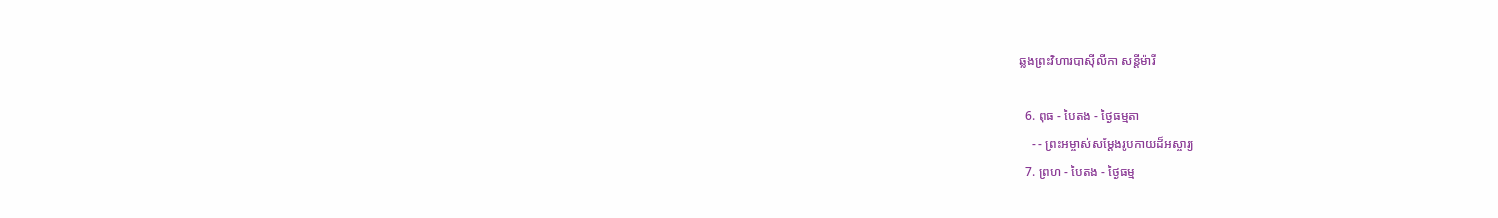ឆ្លងព្រះវិហារបាស៊ីលីកា សន្ដីម៉ារី

  6. ពុធ - បៃតង - ថ្ងៃធម្មតា
    - - ព្រះអម្ចាស់សម្ដែងរូបកាយដ៏អស្ចារ្យ
  7. ព្រហ - បៃតង - ថ្ងៃធម្ម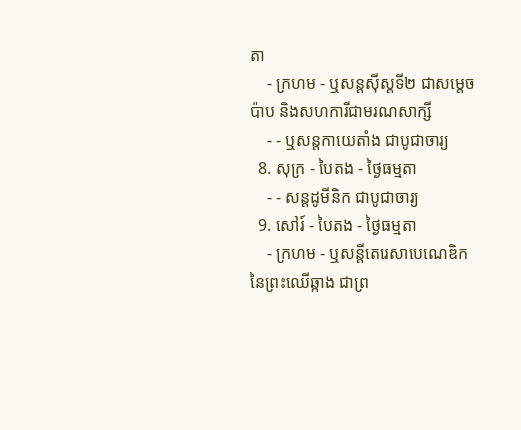តា
    - ក្រហម - ឬសន្ដស៊ីស្ដទី២ ជាសម្ដេចប៉ាប និងសហការីជាមរណសាក្សី
    - - ឬសន្ដកាយេតាំង ជាបូជាចារ្យ
  8. សុក្រ - បៃតង - ថ្ងៃធម្មតា
    - - សន្ដដូមីនិក ជាបូជាចារ្យ
  9. សៅរ៍ - បៃតង - ថ្ងៃធម្មតា
    - ក្រហម - ឬសន្ដីតេរេសាបេណេឌិកនៃព្រះឈើឆ្កាង ជាព្រ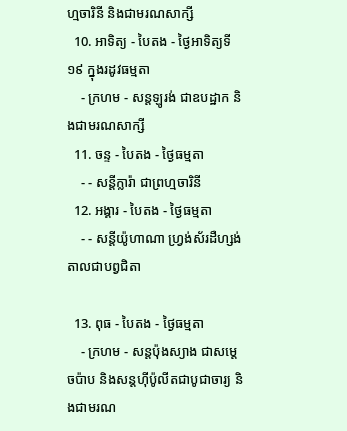ហ្មចារិនី និងជាមរណសាក្សី
  10. អាទិត្យ - បៃតង - ថ្ងៃអាទិត្យទី១៩ ក្នុងរដូវធម្មតា
    - ក្រហម - សន្ដឡូរង់ ជាឧបដ្ឋាក និងជាមរណសាក្សី
  11. ចន្ទ - បៃតង - ថ្ងៃធម្មតា
    - - សន្ដីក្លារ៉ា ជាព្រហ្មចារិនី
  12. អង្គារ - បៃតង - ថ្ងៃធម្មតា
    - - សន្ដីយ៉ូហាណា ហ្វ្រង់ស័រដឺហ្សង់តាលជាបព្វជិតា

  13. ពុធ - បៃតង - ថ្ងៃធម្មតា
    - ក្រហម - សន្ដប៉ុងស្យាង ជាសម្ដេចប៉ាប និងសន្ដហ៊ីប៉ូលីតជាបូជាចារ្យ និងជាមរណ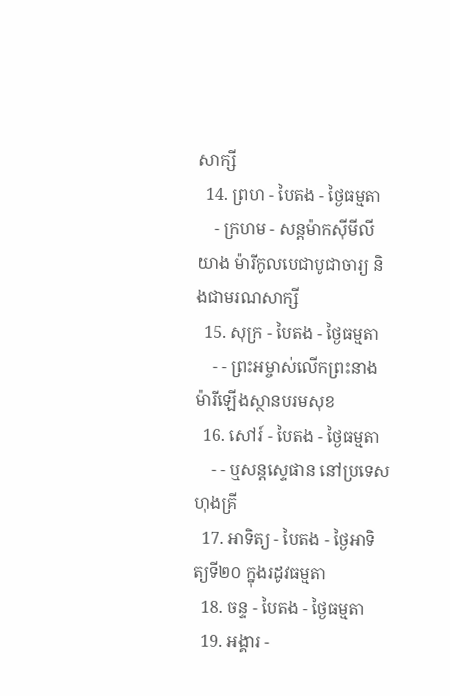សាក្សី
  14. ព្រហ - បៃតង - ថ្ងៃធម្មតា
    - ក្រហម - សន្ដម៉ាកស៊ីមីលីយាង ម៉ារីកូលបេជាបូជាចារ្យ និងជាមរណសាក្សី
  15. សុក្រ - បៃតង - ថ្ងៃធម្មតា
    - - ព្រះអម្ចាស់លើកព្រះនាងម៉ារីឡើងស្ថានបរមសុខ
  16. សៅរ៍ - បៃតង - ថ្ងៃធម្មតា
    - - ឬសន្ដស្ទេផាន នៅប្រទេសហុងគ្រី
  17. អាទិត្យ - បៃតង - ថ្ងៃអាទិត្យទី២០ ក្នុងរដូវធម្មតា
  18. ចន្ទ - បៃតង - ថ្ងៃធម្មតា
  19. អង្គារ -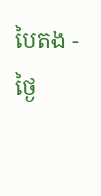បៃតង - ថ្ងៃ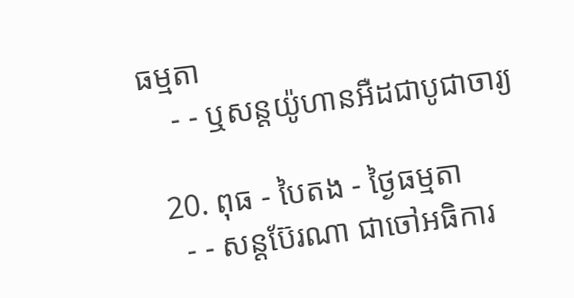ធម្មតា
    - - ឬសន្ដយ៉ូហានអឺដជាបូជាចារ្យ

  20. ពុធ - បៃតង - ថ្ងៃធម្មតា
    - - សន្ដប៊ែរណា ជាចៅអធិការ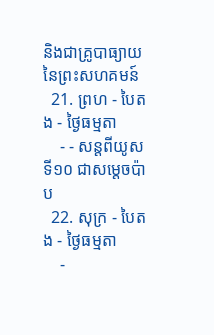និងជាគ្រូបាធ្យាយនៃព្រះសហគមន៍
  21. ព្រហ - បៃតង - ថ្ងៃធម្មតា
    - - សន្ដពីយូសទី១០ ជាសម្ដេចប៉ាប
  22. សុក្រ - បៃតង - ថ្ងៃធម្មតា
    -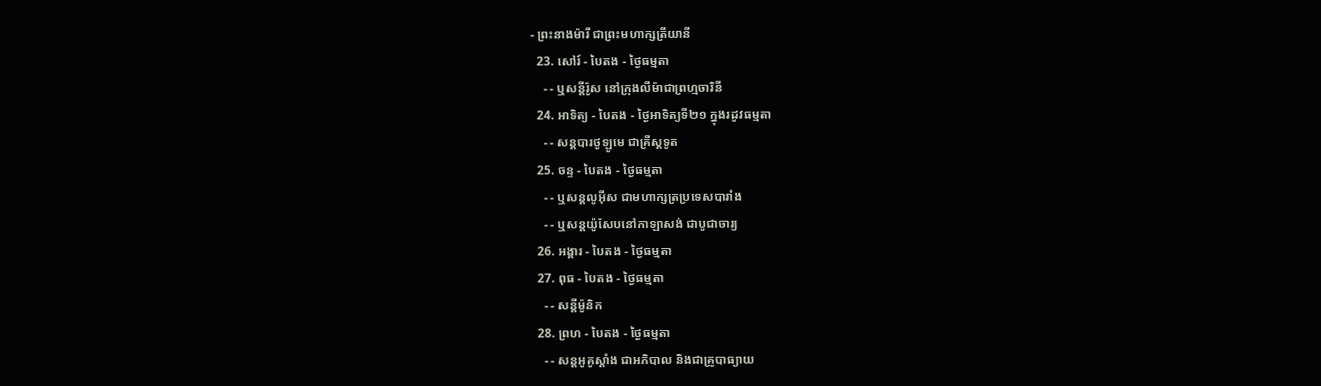- ព្រះនាងម៉ារី ជាព្រះមហាក្សត្រីយានី
  23. សៅរ៍ - បៃតង - ថ្ងៃធម្មតា
    - - ឬសន្ដីរ៉ូស នៅក្រុងលីម៉ាជាព្រហ្មចារិនី
  24. អាទិត្យ - បៃតង - ថ្ងៃអាទិត្យទី២១ ក្នុងរដូវធម្មតា
    - - សន្ដបារថូឡូមេ ជាគ្រីស្ដទូត
  25. ចន្ទ - បៃតង - ថ្ងៃធម្មតា
    - - ឬសន្ដលូអ៊ីស ជាមហាក្សត្រប្រទេសបារាំង
    - - ឬសន្ដយ៉ូសែបនៅកាឡាសង់ ជាបូជាចារ្យ
  26. អង្គារ - បៃតង - ថ្ងៃធម្មតា
  27. ពុធ - បៃតង - ថ្ងៃធម្មតា
    - - សន្ដីម៉ូនិក
  28. ព្រហ - បៃតង - ថ្ងៃធម្មតា
    - - សន្ដអូគូស្ដាំង ជាអភិបាល និងជាគ្រូបាធ្យាយ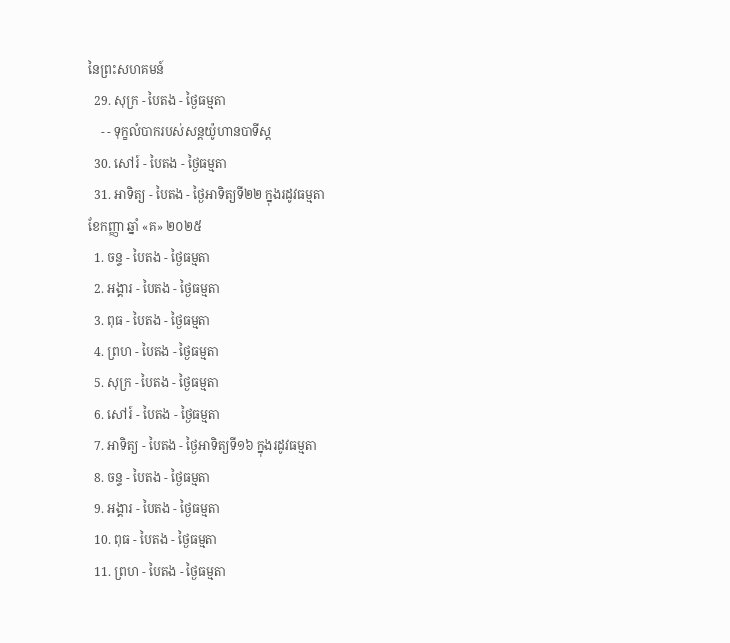នៃព្រះសហគមន៍
  29. សុក្រ - បៃតង - ថ្ងៃធម្មតា
    - - ទុក្ខលំបាករបស់សន្ដយ៉ូហានបាទីស្ដ
  30. សៅរ៍ - បៃតង - ថ្ងៃធម្មតា
  31. អាទិត្យ - បៃតង - ថ្ងៃអាទិត្យទី២២ ក្នុងរដូវធម្មតា
ខែកញ្ញា ឆ្នាំ «គ» ២០២៥
  1. ចន្ទ - បៃតង - ថ្ងៃធម្មតា
  2. អង្គារ - បៃតង - ថ្ងៃធម្មតា
  3. ពុធ - បៃតង - ថ្ងៃធម្មតា
  4. ព្រហ - បៃតង - ថ្ងៃធម្មតា
  5. សុក្រ - បៃតង - ថ្ងៃធម្មតា
  6. សៅរ៍ - បៃតង - ថ្ងៃធម្មតា
  7. អាទិត្យ - បៃតង - ថ្ងៃអាទិត្យទី១៦ ក្នុងរដូវធម្មតា
  8. ចន្ទ - បៃតង - ថ្ងៃធម្មតា
  9. អង្គារ - បៃតង - ថ្ងៃធម្មតា
  10. ពុធ - បៃតង - ថ្ងៃធម្មតា
  11. ព្រហ - បៃតង - ថ្ងៃធម្មតា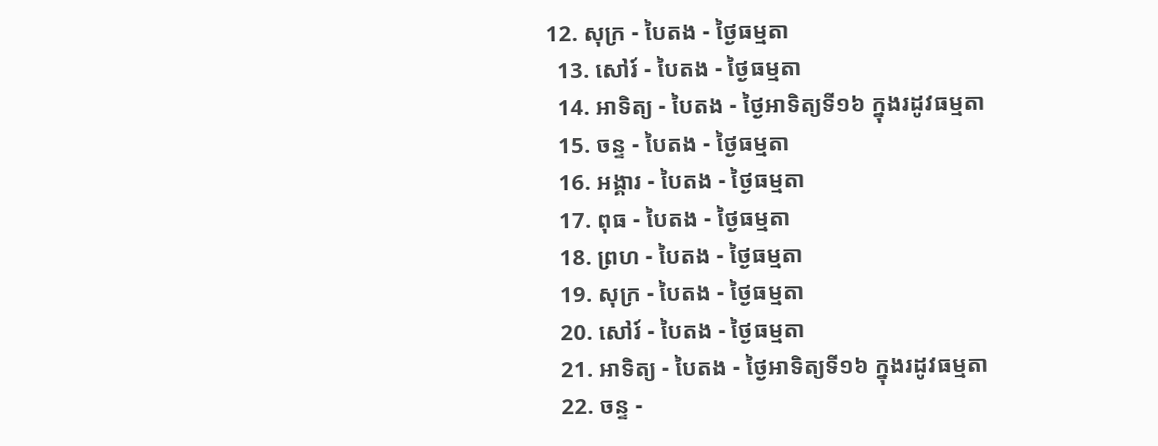12. សុក្រ - បៃតង - ថ្ងៃធម្មតា
  13. សៅរ៍ - បៃតង - ថ្ងៃធម្មតា
  14. អាទិត្យ - បៃតង - ថ្ងៃអាទិត្យទី១៦ ក្នុងរដូវធម្មតា
  15. ចន្ទ - បៃតង - ថ្ងៃធម្មតា
  16. អង្គារ - បៃតង - ថ្ងៃធម្មតា
  17. ពុធ - បៃតង - ថ្ងៃធម្មតា
  18. ព្រហ - បៃតង - ថ្ងៃធម្មតា
  19. សុក្រ - បៃតង - ថ្ងៃធម្មតា
  20. សៅរ៍ - បៃតង - ថ្ងៃធម្មតា
  21. អាទិត្យ - បៃតង - ថ្ងៃអាទិត្យទី១៦ ក្នុងរដូវធម្មតា
  22. ចន្ទ -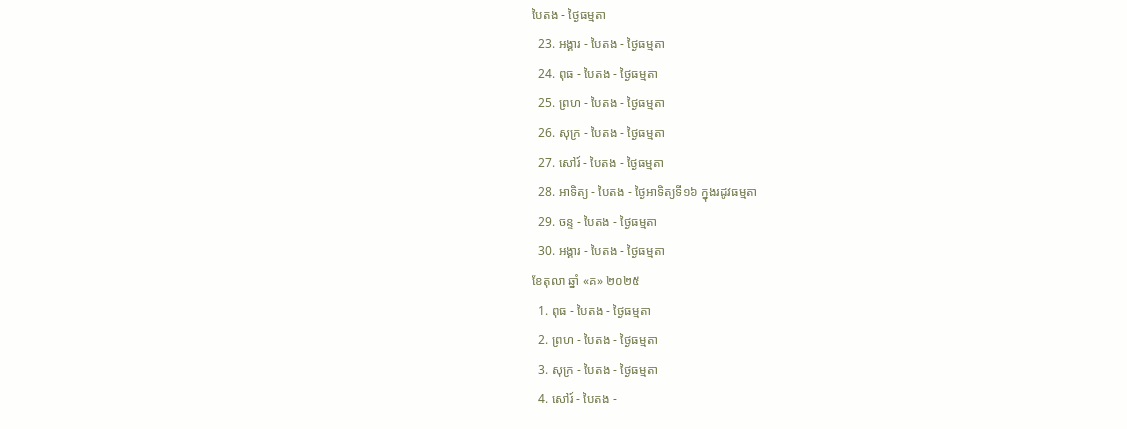បៃតង - ថ្ងៃធម្មតា
  23. អង្គារ - បៃតង - ថ្ងៃធម្មតា
  24. ពុធ - បៃតង - ថ្ងៃធម្មតា
  25. ព្រហ - បៃតង - ថ្ងៃធម្មតា
  26. សុក្រ - បៃតង - ថ្ងៃធម្មតា
  27. សៅរ៍ - បៃតង - ថ្ងៃធម្មតា
  28. អាទិត្យ - បៃតង - ថ្ងៃអាទិត្យទី១៦ ក្នុងរដូវធម្មតា
  29. ចន្ទ - បៃតង - ថ្ងៃធម្មតា
  30. អង្គារ - បៃតង - ថ្ងៃធម្មតា
ខែតុលា ឆ្នាំ «គ» ២០២៥
  1. ពុធ - បៃតង - ថ្ងៃធម្មតា
  2. ព្រហ - បៃតង - ថ្ងៃធម្មតា
  3. សុក្រ - បៃតង - ថ្ងៃធម្មតា
  4. សៅរ៍ - បៃតង -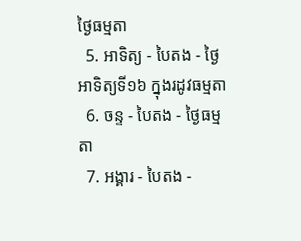ថ្ងៃធម្មតា
  5. អាទិត្យ - បៃតង - ថ្ងៃអាទិត្យទី១៦ ក្នុងរដូវធម្មតា
  6. ចន្ទ - បៃតង - ថ្ងៃធម្មតា
  7. អង្គារ - បៃតង -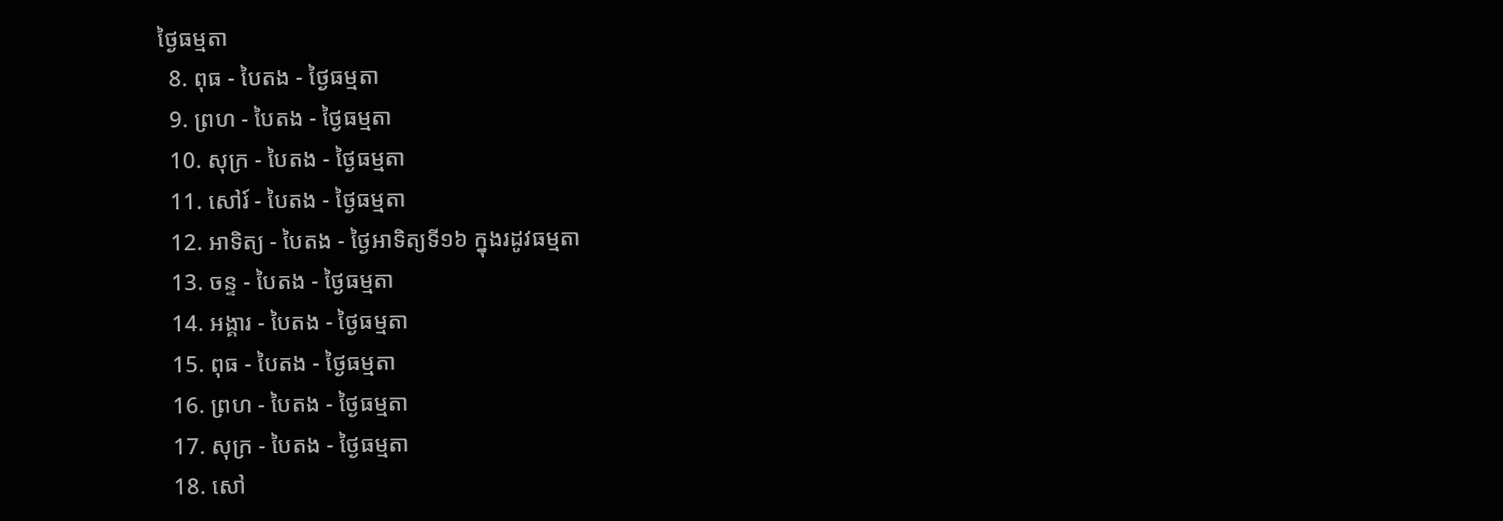ថ្ងៃធម្មតា
  8. ពុធ - បៃតង - ថ្ងៃធម្មតា
  9. ព្រហ - បៃតង - ថ្ងៃធម្មតា
  10. សុក្រ - បៃតង - ថ្ងៃធម្មតា
  11. សៅរ៍ - បៃតង - ថ្ងៃធម្មតា
  12. អាទិត្យ - បៃតង - ថ្ងៃអាទិត្យទី១៦ ក្នុងរដូវធម្មតា
  13. ចន្ទ - បៃតង - ថ្ងៃធម្មតា
  14. អង្គារ - បៃតង - ថ្ងៃធម្មតា
  15. ពុធ - បៃតង - ថ្ងៃធម្មតា
  16. ព្រហ - បៃតង - ថ្ងៃធម្មតា
  17. សុក្រ - បៃតង - ថ្ងៃធម្មតា
  18. សៅ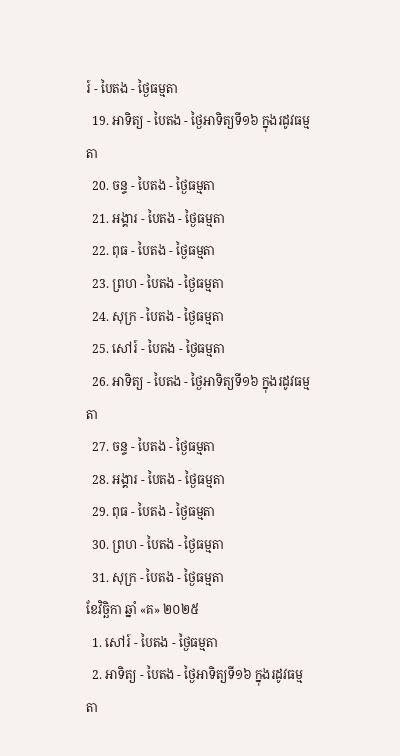រ៍ - បៃតង - ថ្ងៃធម្មតា
  19. អាទិត្យ - បៃតង - ថ្ងៃអាទិត្យទី១៦ ក្នុងរដូវធម្មតា
  20. ចន្ទ - បៃតង - ថ្ងៃធម្មតា
  21. អង្គារ - បៃតង - ថ្ងៃធម្មតា
  22. ពុធ - បៃតង - ថ្ងៃធម្មតា
  23. ព្រហ - បៃតង - ថ្ងៃធម្មតា
  24. សុក្រ - បៃតង - ថ្ងៃធម្មតា
  25. សៅរ៍ - បៃតង - ថ្ងៃធម្មតា
  26. អាទិត្យ - បៃតង - ថ្ងៃអាទិត្យទី១៦ ក្នុងរដូវធម្មតា
  27. ចន្ទ - បៃតង - ថ្ងៃធម្មតា
  28. អង្គារ - បៃតង - ថ្ងៃធម្មតា
  29. ពុធ - បៃតង - ថ្ងៃធម្មតា
  30. ព្រហ - បៃតង - ថ្ងៃធម្មតា
  31. សុក្រ - បៃតង - ថ្ងៃធម្មតា
ខែវិច្ឆិកា ឆ្នាំ «គ» ២០២៥
  1. សៅរ៍ - បៃតង - ថ្ងៃធម្មតា
  2. អាទិត្យ - បៃតង - ថ្ងៃអាទិត្យទី១៦ ក្នុងរដូវធម្មតា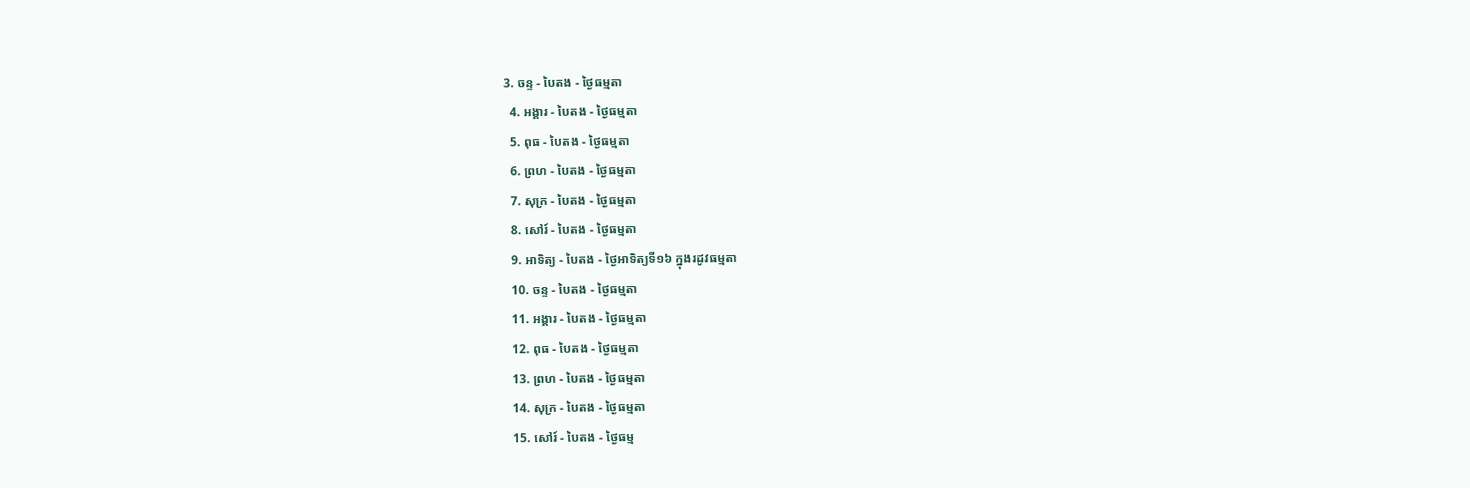3. ចន្ទ - បៃតង - ថ្ងៃធម្មតា
  4. អង្គារ - បៃតង - ថ្ងៃធម្មតា
  5. ពុធ - បៃតង - ថ្ងៃធម្មតា
  6. ព្រហ - បៃតង - ថ្ងៃធម្មតា
  7. សុក្រ - បៃតង - ថ្ងៃធម្មតា
  8. សៅរ៍ - បៃតង - ថ្ងៃធម្មតា
  9. អាទិត្យ - បៃតង - ថ្ងៃអាទិត្យទី១៦ ក្នុងរដូវធម្មតា
  10. ចន្ទ - បៃតង - ថ្ងៃធម្មតា
  11. អង្គារ - បៃតង - ថ្ងៃធម្មតា
  12. ពុធ - បៃតង - ថ្ងៃធម្មតា
  13. ព្រហ - បៃតង - ថ្ងៃធម្មតា
  14. សុក្រ - បៃតង - ថ្ងៃធម្មតា
  15. សៅរ៍ - បៃតង - ថ្ងៃធម្ម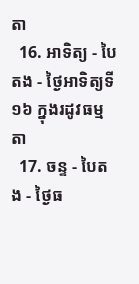តា
  16. អាទិត្យ - បៃតង - ថ្ងៃអាទិត្យទី១៦ ក្នុងរដូវធម្មតា
  17. ចន្ទ - បៃតង - ថ្ងៃធ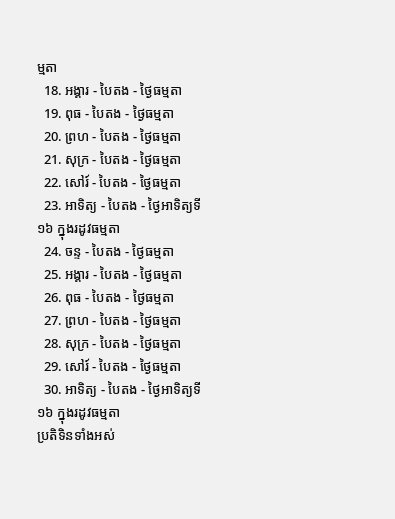ម្មតា
  18. អង្គារ - បៃតង - ថ្ងៃធម្មតា
  19. ពុធ - បៃតង - ថ្ងៃធម្មតា
  20. ព្រហ - បៃតង - ថ្ងៃធម្មតា
  21. សុក្រ - បៃតង - ថ្ងៃធម្មតា
  22. សៅរ៍ - បៃតង - ថ្ងៃធម្មតា
  23. អាទិត្យ - បៃតង - ថ្ងៃអាទិត្យទី១៦ ក្នុងរដូវធម្មតា
  24. ចន្ទ - បៃតង - ថ្ងៃធម្មតា
  25. អង្គារ - បៃតង - ថ្ងៃធម្មតា
  26. ពុធ - បៃតង - ថ្ងៃធម្មតា
  27. ព្រហ - បៃតង - ថ្ងៃធម្មតា
  28. សុក្រ - បៃតង - ថ្ងៃធម្មតា
  29. សៅរ៍ - បៃតង - ថ្ងៃធម្មតា
  30. អាទិត្យ - បៃតង - ថ្ងៃអាទិត្យទី១៦ ក្នុងរដូវធម្មតា
ប្រតិទិនទាំងអស់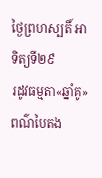ថ្ងៃព្រហស្បតិ៍ អាទិត្យទី២៩
រដូវធម្មតា«ឆ្នាំគូ»
ពណ៌បៃតង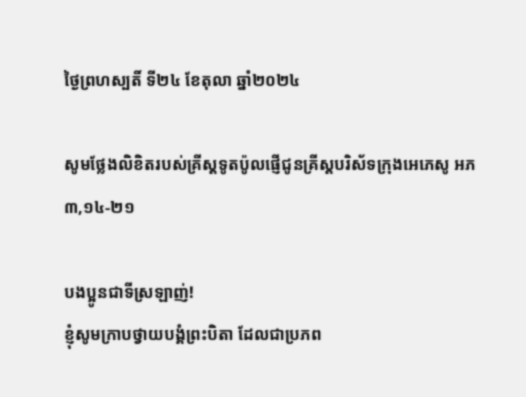ថ្ងៃព្រហស្បតិ៍ ទី២៤ ខែតុលា ឆ្នាំ២០២៤

សូមថ្លែងលិខិតរបស់គ្រីស្ដទូតប៉ូលផ្ញើជូនគ្រីស្ដបរិស័ទក្រុងអេភេសូ អភ ៣,១៤-២១

បងប្អូនជាទីស្រឡាញ់!
ខ្ញុំសូមក្រាបថ្វាយ‌បង្គំព្រះ‌បិតា ដែលជាប្រភព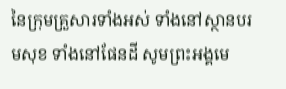នៃក្រុមគ្រួសារទាំងអស់ ទាំងនៅស្ថានបរម‌សុខ ទាំងនៅផែន‌ដី សូមព្រះ‌អង្គមេ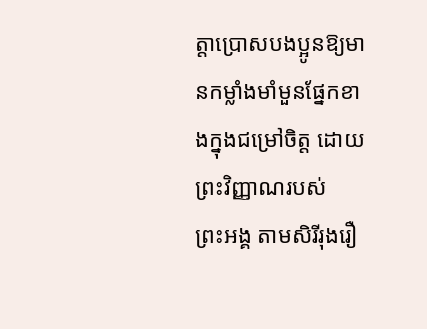ត្តាប្រោសបង‌ប្អូនឱ្យមានកម្លាំងមាំ‌មួនផ្នែកខាងក្នុងជម្រៅចិត្ត ដោយព្រះ‌វិញ្ញាណរបស់ព្រះ‌អង្គ តាមសិរី‌រុងរឿ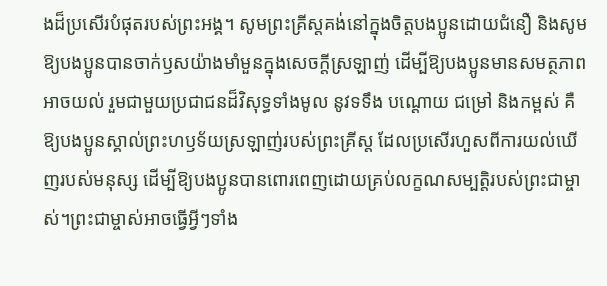ងដ៏ប្រសើរបំផុតរបស់ព្រះ‌អង្គ។ សូមព្រះ‌គ្រីស្តគង់នៅក្នុងចិត្តបង‌ប្អូនដោយជំនឿ និងសូមឱ្យបង‌ប្អូនបានចាក់ឫសយ៉ាងមាំ‌មួនក្នុងសេចក្ដីស្រឡាញ់ ដើម្បីឱ្យបង‌ប្អូនមានសមត្ថ‌ភាពអាចយល់ រួមជាមួយប្រជាជនដ៏‌វិសុទ្ធទាំងមូល នូវទទឹង បណ្ដោយ ជម្រៅ និងកម្ពស់ គឺឱ្យបង‌ប្អូនស្គាល់ព្រះ‌ហឫទ័យស្រឡាញ់របស់ព្រះ‌គ្រីស្ត ដែលប្រសើរហួសពីការយល់ឃើញរបស់មនុស្ស ដើម្បីឱ្យបង‌ប្អូនបានពោរ‌ពេញដោយគ្រប់លក្ខណ‌សម្បត្តិរបស់ព្រះ‌ជាម្ចាស់។ព្រះ‌ជាម្ចាស់អាចធ្វើអ្វីៗទាំង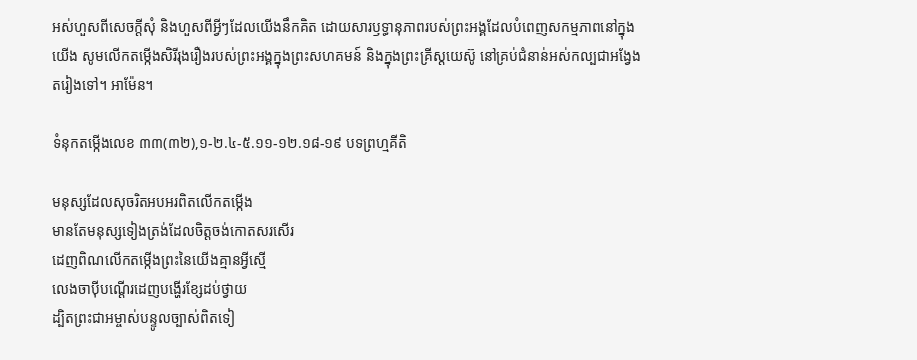អស់ហួសពីសេចក្ដីសុំ និងហួសពីអ្វីៗដែលយើងនឹកគិត ដោយ‌សារឫទ្ធា‌នុភាពរបស់ព្រះ‌អង្គដែលបំពេញសកម្ម‌ភាពនៅក្នុងយើង សូមលើកតម្កើងសិរី‌រុងរឿងរបស់ព្រះ‌អង្គក្នុងព្រះ‌សហគមន៍ និងក្នុងព្រះ‌គ្រីស្ត‌យេស៊ូ នៅគ្រប់ជំនាន់អស់‌កល្បជាអង្វែងតរៀងទៅ។ អាម៉ែន។

ទំនុកតម្កើងលេខ ៣៣(៣២),១-២.៤-៥.១១-១២.១៨-១៩ បទព្រហ្មគីតិ

មនុស្សដែលសុចរិតអបអរពិតលើកតម្កើង
មានតែមនុស្សទៀងត្រង់ដែលចិត្តចង់កោតសរសើរ
ដេញពិណលើកតម្កើងព្រះនៃយើងគ្មានអ្វីស្មើ
លេងចាប៉ីបណ្តើរដេញបង្ហើរខ្សែដប់ថ្វាយ
ដ្បិតព្រះជាអម្ចាស់បន្ទូលច្បាស់ពិតទៀ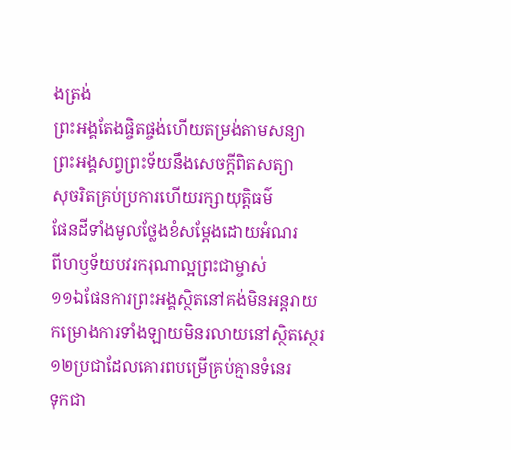ងត្រង់
ព្រះអង្គតែងផ្ចិតផ្ចង់ហើយតម្រង់តាមសន្យា
ព្រះអង្គសព្វព្រះទ័យនឹងសេចក្តីពិតសត្យា
សុចរិតគ្រប់ប្រការហើយរក្សាយុត្តិធម៌
ផែនដីទាំងមូលថ្លែងខំសម្តែងដោយអំណរ
ពីហឫទ័យបវរករុណាល្អព្រះជាម្ចាស់
១១ឯផែនការព្រះអង្គស្ថិតនៅគង់មិនអន្តរាយ
កម្រោងការទាំងឡាយមិនរលាយនៅស្ថិតស្ថេរ
១២ប្រជាដែលគោរពបម្រើគ្រប់គ្មានទំនេរ
ទុកជា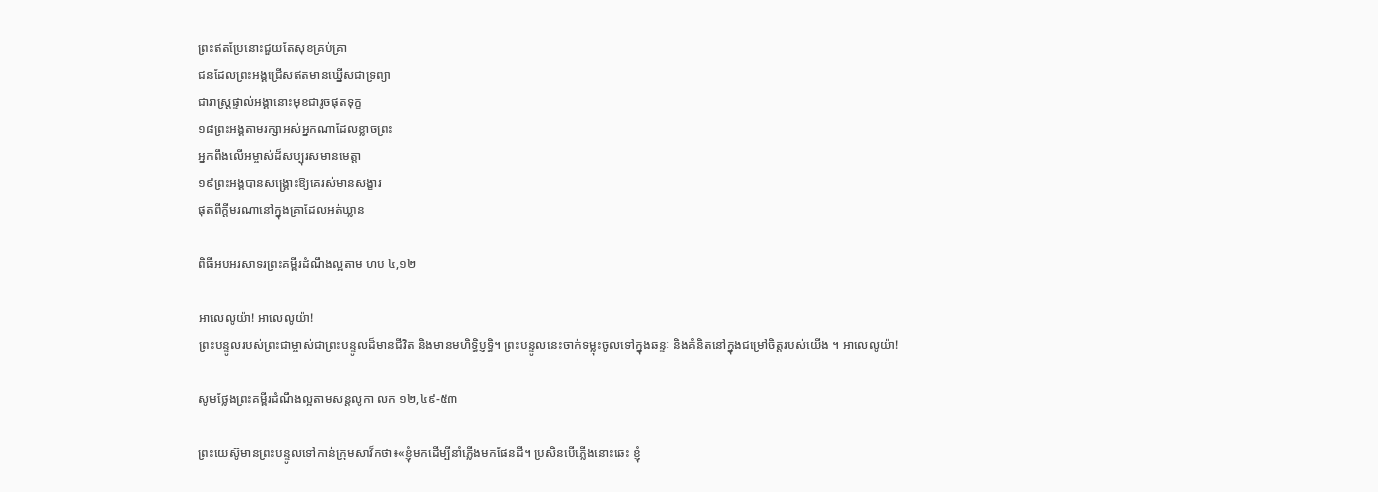ព្រះឥតប្រែនោះជួយតែសុខគ្រប់គ្រា
ជនដែលព្រះអង្គជ្រើសឥតមានឃ្នើសជាទ្រព្យា
ជារាស្រ្តផ្ទាល់អង្គានោះមុខជារូចផុតទុក្ខ
១៨ព្រះអង្គតាមរក្សាអស់អ្នកណាដែលខ្លាចព្រះ
អ្នកពឹងលើអម្ចាស់ដ៏សប្បុរសមានមេត្តា
១៩ព្រះអង្គបានសង្គ្រោះឱ្យគេរស់មានសង្ខារ
ផុតពីក្តីមរណានៅក្នុងគ្រាដែលអត់ឃ្លាន

ពិធីអបអរសាទរព្រះគម្ពីរដំណឹងល្អតាម ហប ៤,១២

អាលេលូយ៉ា! អាលេលូយ៉ា!
ព្រះបន្ទូលរបស់ព្រះជាម្ចាស់ជាព្រះបន្ទូលដ៏មានជីវិត និងមានមហិទិ្ធប្ញទិ្ធ។ ព្រះបន្ទូលនេះចាក់ទម្លុះចូលទៅក្នុងឆន្ទៈ និងគំនិតនៅក្នុងជម្រៅចិត្តរបស់យើង ។ អាលេលូយ៉ា!

សូមថ្លែងព្រះគម្ពីរដំណឹងល្អតាមសន្តលូកា លក ១២,៤៩-៥៣

ព្រះយេស៊ូមានព្រះបន្ទូលទៅកាន់ក្រុមសាវ៏កថា៖«ខ្ញុំមកដើម្បីនាំភ្លើងមកផែន‌ដី។ ប្រសិនបើភ្លើងនោះឆេះ ខ្ញុំ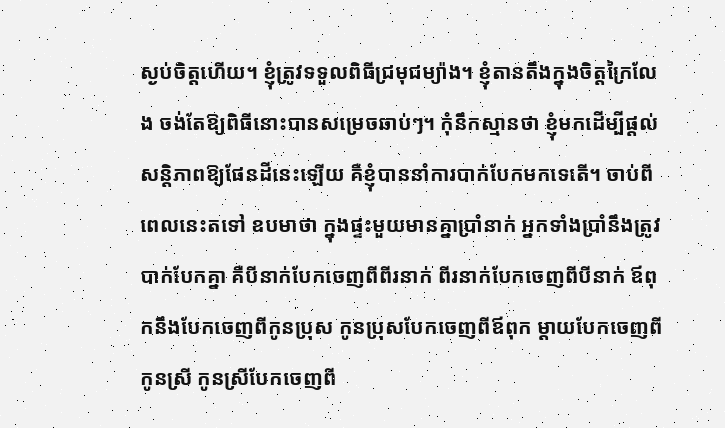ស្ងប់ចិត្តហើយ។ ខ្ញុំត្រូវទទួលពិធីជ្រមុជម្យ៉ាង។ ខ្ញុំតាន‌តឹងក្នុងចិត្តក្រៃ‌លែង ចង់តែឱ្យពិធីនោះបានសម្រេចឆាប់ៗ។ កុំនឹកស្មានថា ខ្ញុំមកដើម្បីផ្ដល់សន្តិ‌ភាពឱ្យផែន‌ដីនេះឡើយ គឺខ្ញុំបាននាំការបាក់‌បែកមកទេតើ។ ចាប់ពីពេលនេះតទៅ ឧបមាថា ក្នុងផ្ទះមួយមានគ្នាប្រាំនាក់ អ្នកទាំងប្រាំនឹងត្រូវបាក់‌បែកគ្នា គឺបីនាក់បែកចេញពីពីរនាក់ ពីរនាក់បែកចេញពីបីនាក់ ឪពុកនឹងបែកចេញពីកូនប្រុស កូនប្រុសបែកចេញពីឪពុក ម្ដាយបែកចេញពីកូនស្រី កូនស្រីបែកចេញពី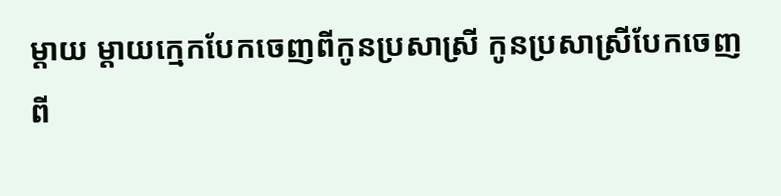ម្ដាយ ម្ដាយ‌ក្មេកបែកចេញពីកូនប្រសាស្រី កូនប្រសាស្រីបែកចេញពី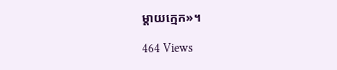ម្ដាយ‌ក្មេក»។

464 Views